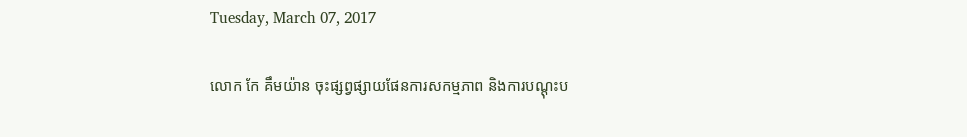Tuesday, March 07, 2017

លោក កែ គឹមយ៉ាន ចុះផ្សព្វផ្សាយផែនការសកម្មភាព និងការបណ្ដុះប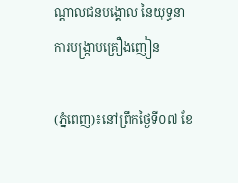ណ្ដាលជនបង្គោល នៃយុទ្ធនាការបង្រ្កាបគ្រឿងញៀន

(ភ្នំពេញ)៖នៅព្រឹកថ្ងៃទី០៧ ខែ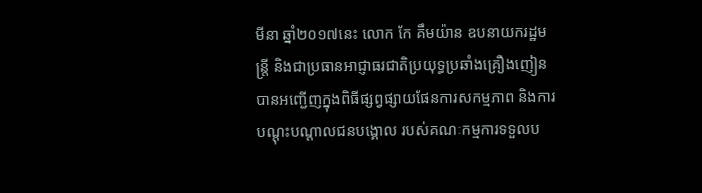មីនា ឆ្នាំ២០១៧នេះ លោក កែ គឹមយ៉ាន ឧបនាយករដ្ឋមន្រ្តី និងជាប្រធានអាជ្ញាធរជាតិប្រយុទ្ធប្រឆាំងគ្រឿងញៀន បានអញ្ជើញក្នុងពិធីផ្សព្វផ្សាយផែនការសកម្មភាព និងការបណ្ដុះបណ្ដាលជនបង្គោល របស់គណៈកម្មការទទួលប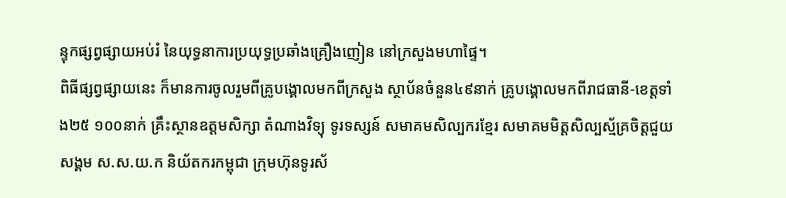ន្ទុកផ្សព្វផ្សាយអប់រំ នៃយុទ្ធនាការប្រយុទ្ធប្រឆាំងគ្រឿងញៀន នៅក្រសួងមហាផ្ទៃ។
ពិធីផ្សព្វផ្សាយនេះ ក៏មានការចូលរួមពីគ្រូបង្គោលមកពីក្រសួង ស្ថាប័នចំនួន៤៩នាក់ គ្រូបង្គោលមកពីរាជធានី-ខេត្តទាំង២៥ ១០០នាក់ គ្រឹះស្ថានឧត្តមសិក្សា តំណាងវិទ្យុ ទូរទស្សន៍ សមាគមសិល្បករខ្មែរ សមាគមមិត្តសិល្បស័្មគ្រចិត្តជួយសង្គម ស.ស.យ.ក និយ័តករកម្ពុជា ក្រុមហ៊ុនទូរស័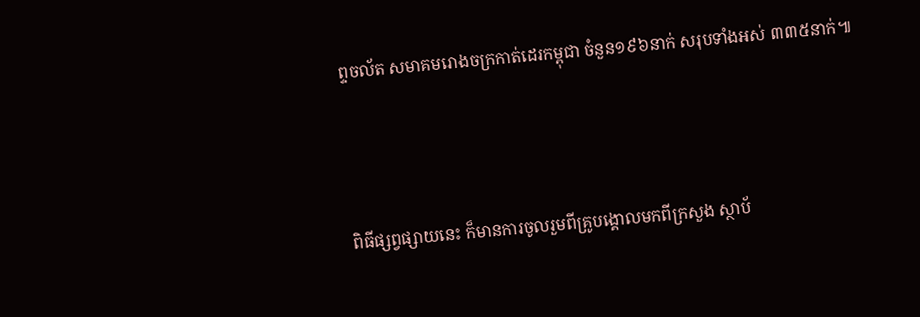ព្ទចល័ត សមាគមរោងចក្រកាត់ដេរកម្ពុជា ចំនួន១៩៦នាក់ សរុបទាំងអស់ ៣៣៥នាក់៕



ពិធីផ្សព្វផ្សាយនេះ ក៏មានការចូលរួមពីគ្រូបង្គោលមកពីក្រសួង ស្ថាប័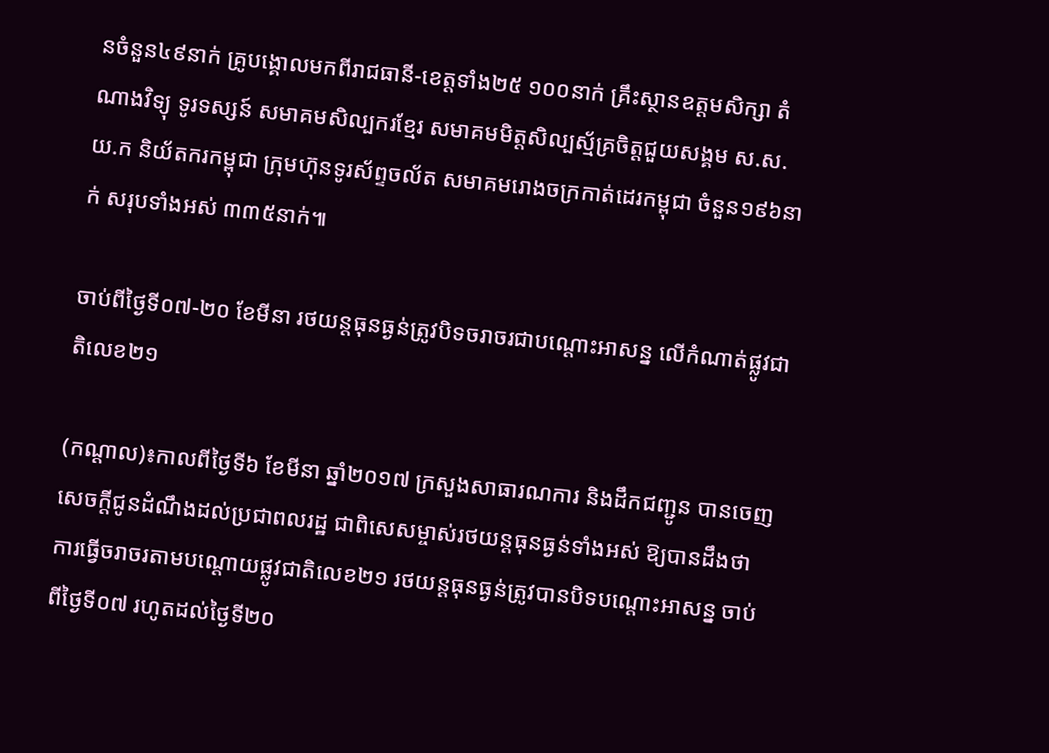នចំនួន៤៩នាក់ គ្រូបង្គោលមកពីរាជធានី-ខេត្តទាំង២៥ ១០០នាក់ គ្រឹះស្ថានឧត្តមសិក្សា តំណាងវិទ្យុ ទូរទស្សន៍ សមាគមសិល្បករខ្មែរ សមាគមមិត្តសិល្បស័្មគ្រចិត្តជួយសង្គម ស.ស.យ.ក និយ័តករកម្ពុជា ក្រុមហ៊ុនទូរស័ព្ទចល័ត សមាគមរោងចក្រកាត់ដេរកម្ពុជា ចំនួន១៩៦នាក់ សរុបទាំងអស់ ៣៣៥នាក់៕

ចាប់ពីថ្ងៃទី០៧-២០ ខែមីនា រថយន្តធុនធ្ងន់ត្រូវបិទចរាចរជាបណ្តោះអាសន្ន លើកំណាត់ផ្លូវជាតិលេខ២១

(កណ្តាល)៖កាលពីថ្ងៃទី៦ ខែមីនា ឆ្នាំ២០១៧ ក្រសួងសាធារណការ និងដឹកជញ្ជូន បានចេញសេចក្តីជូនដំណឹងដល់ប្រជាពលរដ្ឋ ជាពិសេសម្ចាស់រថយន្តធុនធ្ងន់ទាំងអស់ ឱ្យបានដឹងថា ការធ្វើចរាចរតាមបណ្តោយផ្លូវជាតិលេខ២១ រថយន្តធុនធ្ងន់ត្រូវបានបិទបណ្តោះអាសន្ន ចាប់ពីថ្ងៃទី០៧ រហូតដល់ថ្ងៃទី២០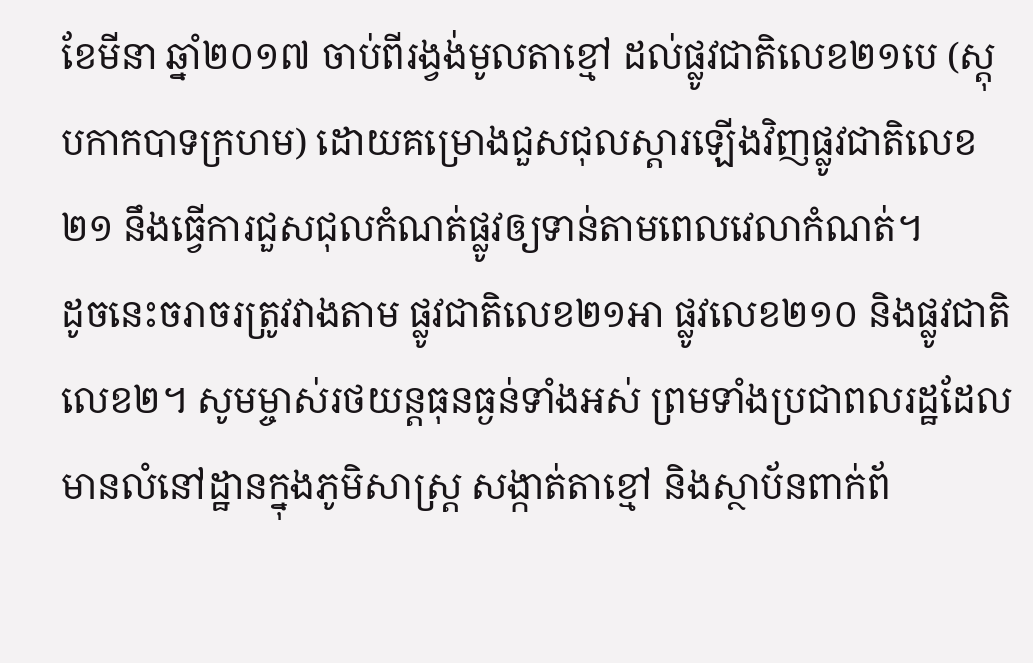ខែមីនា ឆ្នាំ២០១៧ ចាប់ពីរង្វង់មូលតាខ្មៅ ដល់ផ្លូវជាតិលេខ២១បេ (ស្តុបកាកបាទក្រហម) ដោយគម្រោងជួសជុលស្តារឡើងវិញផ្លូវជាតិលេខ២១ នឹងធ្វើការជួសជុលកំណត់ផ្លូវឲ្យទាន់តាមពេលវេលាកំណត់។
ដូចនេះចរាចរត្រូវវាងតាម ផ្លូវជាតិលេខ២១អា ផ្លូវលេខ២១០ និងផ្លូវជាតិលេខ២។ សូមម្ចាស់រថយន្តធុនធ្ងន់ទាំងអស់ ព្រមទាំងប្រជាពលរដ្ឋដែល មានលំនៅដ្ឋានក្នុងភូមិសាស្រ្ត សង្កាត់តាខ្មៅ និងស្ថាប័នពាក់ព័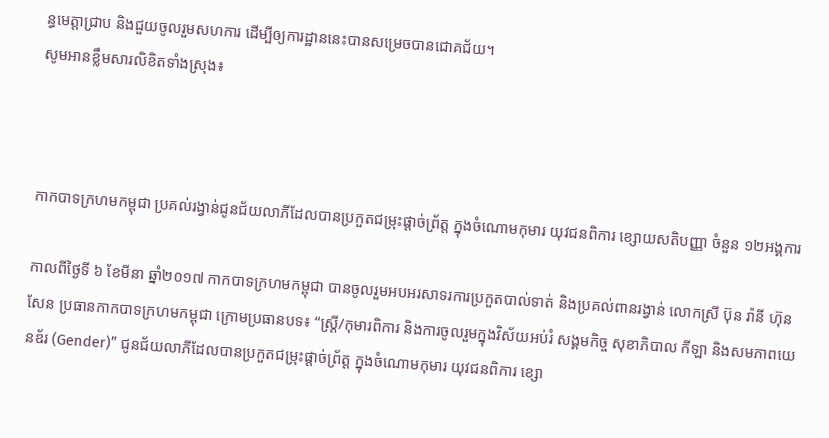ន្ធមេត្តាជ្រាប និងជួយចូលរួមសហការ ដើម្បីឲ្យការដ្ឋាននេះបានសម្រេចបានជោគជ័យ។
សូមអានខ្លឹមសារលិខិតទាំងស្រុង៖



កាកបាទក្រហមកម្ពុជា ប្រគល់រង្វាន់ជូនជ័យលាភីដែលបានប្រកួតជម្រុះផ្តាច់ព្រ័ត្ត ក្នុងចំណោមកុមារ យុវជនពិការ ខ្សោយសតិបញ្ញា ចំនួន ១២អង្គការ

កាលពីថ្ងៃទី ៦ ខែមីនា ឆ្នាំ២០១៧ កាកបាទក្រហមកម្ពុជា បានចូលរួមអបអរសាទរការប្រកួតបាល់ទាត់ និងប្រគល់ពានរង្វាន់ លោកស្រី ប៊ុន រ៉ានី ហ៊ុនសែន ប្រធានកាកបាទក្រហមកម្ពុជា ក្រោមប្រធានបទ៖ “ស្ត្រី/កុមារពិការ និងការចូលរួមក្នុងវិស័យអប់រំ សង្គមកិច្ច សុខាភិបាល កីឡា និងសមភាពយេនឌ័រ (Gender)” ជូនជ័យលាភីដែលបានប្រកួតជម្រុះផ្តាច់ព្រ័ត្ត ក្នុងចំណោមកុមារ យុវជនពិការ ខ្សោ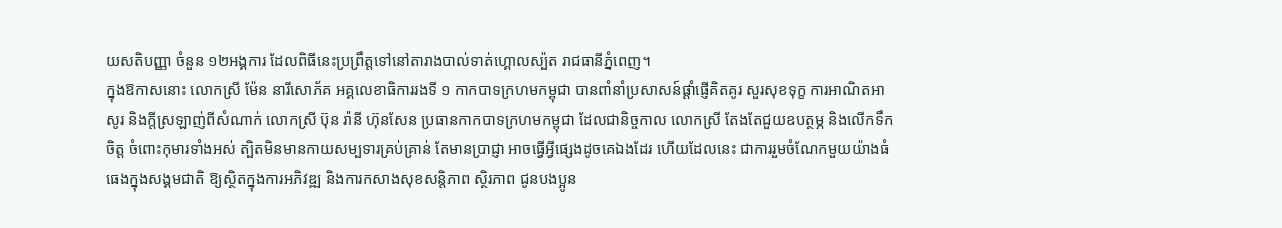យសតិបញ្ញា ចំនួន ១២អង្គការ ដែលពិធីនេះប្រព្រឹត្តទៅនៅតារាងបាល់ទាត់ហ្គោលស្ប៉ត រាជធានីភ្នំពេញ។
ក្នុងឱកាសនោះ លោកស្រី ម៉ែន នារីសោភ័គ អគ្គលេខាធិការរងទី ១ កាកបាទក្រហមកម្ពុជា បានពាំនាំប្រសាសន៍ផ្តាំផ្ញើគិតគូរ សួរសុខទុក្ខ ការអាណិតអាសូរ និងក្តីស្រឡាញ់ពីសំណាក់ លោកស្រី ប៊ុន រ៉ានី ហ៊ុនសែន ប្រធានកាកបាទក្រហមកម្ពុជា ដែលជានិច្ចកាល លោកស្រី តែងតែជួយឧបត្ថម្ភ និងលើកទឹកចិត្ត ចំពោះកុមារទាំងអស់ ត្បិតមិនមានកាយសម្បទារគ្រប់គ្រាន់ តែមានប្រាជ្ញា អាចធ្វើអ្វីផ្សេងដូចគេឯងដែរ ហើយដែលនេះ ជាការរួមចំណែកមួយយ៉ាងធំធេងក្នុងសង្គមជាតិ ឱ្យស្ថិតក្នុងការអភិវឌ្ឍ និងការកសាងសុខសន្តិភាព ស្ថិរភាព ជូនបងប្អូន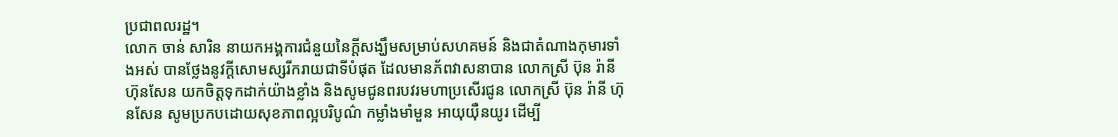ប្រជាពលរដ្ឋ។
លោក ចាន់ សារិន នាយកអង្គការជំនួយនៃក្តីសង្ឃឹមសម្រាប់សហគមន៍ និងជាតំណាងកុមារទាំងអស់ បានថ្លែងនូវក្តីសោមស្សរីករាយជាទីបំផុត ដែលមានភ័ពវាសនាបាន លោកស្រី ប៊ុន រ៉ានី ហ៊ុនសែន យកចិត្តទុកដាក់យ៉ាងខ្លាំង និងសូមជូនពរបវរមហាប្រសើរជូន លោកស្រី ប៊ុន រ៉ានី ហ៊ុនសែន សូមប្រកបដោយសុខភាពល្អបរិបូណ៌ កម្លាំងមាំមួន អាយុយ៉ឺនយូរ ដើម្បី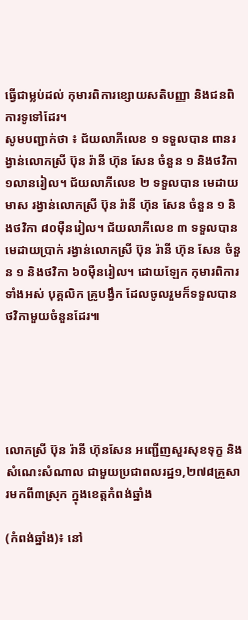ធ្វើជាម្លប់ដល់ កុមារពិការខ្សោយសតិបញ្ញា និងជនពិការទូទៅដែរ។
សូមបញ្ជាក់ថា ៖ ជ័យលាភីលេខ ១ ទទួលបាន ពានរង្វាន់លោកស្រី ប៊ុន រ៉ានី ហ៊ុន សែន ចំនួន ១ និងថវិកា ១លានរៀល។ ជ័យលាភីលេខ ២ ទទួលបាន មេដាយមាស រង្វាន់លោកស្រី ប៊ុន រ៉ានី ហ៊ុន សែន ចំនួន ១ និងថវិកា ៨០ម៉ឺនរៀល។ ជ័យលាភីលេខ ៣ ទទួលបាន មេដាយប្រាក់ រង្វាន់លោកស្រី ប៊ុន រ៉ានី ហ៊ុន សែន ចំនួន ១ និងថវិកា ៦០ម៉ឺនរៀល។ ដោយឡែក កុមារពិការទាំងអស់ បុគ្គលិក គ្រូបង្វឹក ដែលចូលរួមក៏ទទួលបានថវិកាមួយចំនួនដែរ៕





លោកស្រី ប៊ុន រ៉ានី ហ៊ុនសែន អញ្ជើញសួរសុខទុក្ខ និងសំណេះសំណាល ជាមួយប្រជាពលរដ្ឋ១,២៧៨គ្រួសារមកពី៣ស្រុក ក្នុងខេត្តកំពង់ឆ្នាំង

(កំពង់ឆ្នាំង)៖ នៅ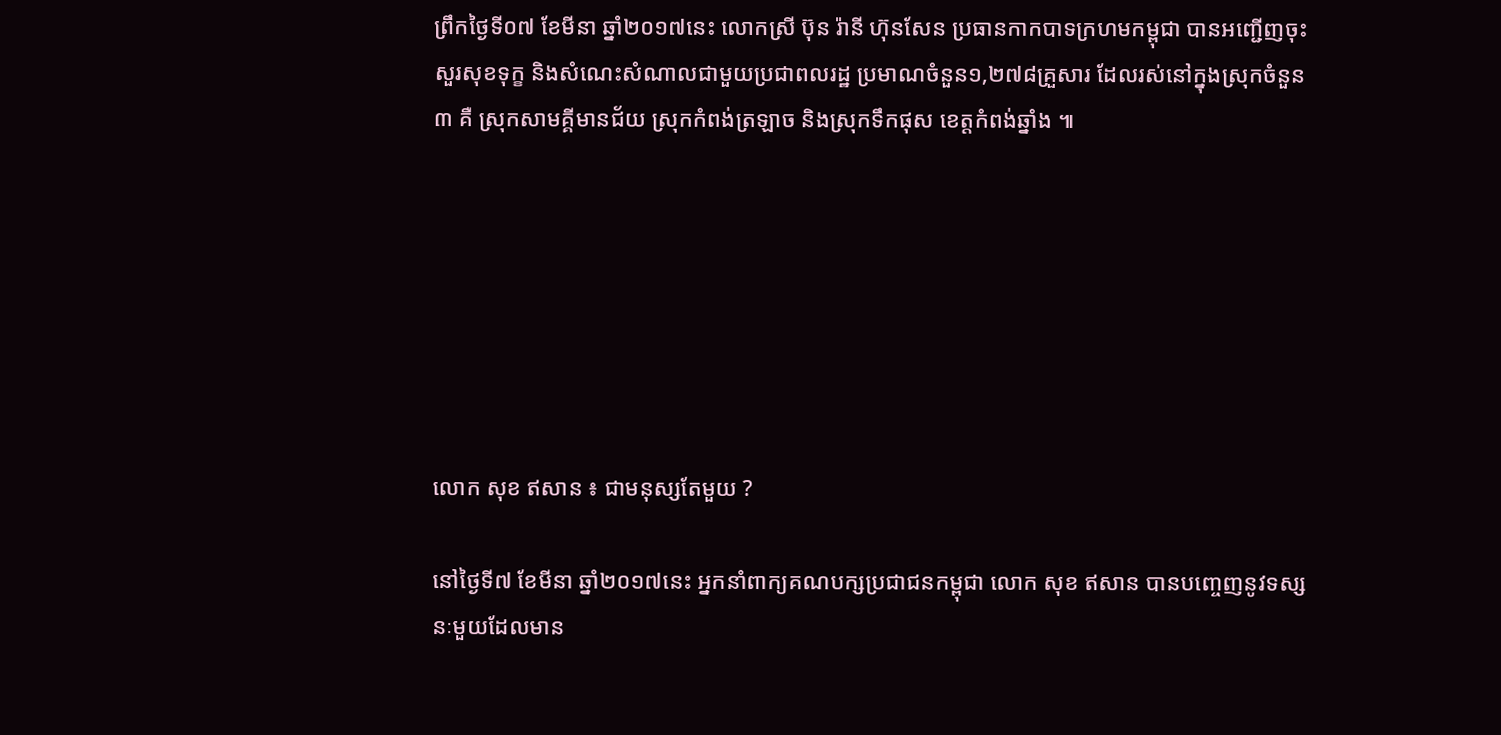ព្រឹកថ្ងៃទី០៧ ខែមីនា ឆ្នាំ២០១៧នេះ លោកស្រី ប៊ុន រ៉ានី ហ៊ុនសែន ប្រធានកាកបាទក្រហមកម្ពុជា បានអញ្ជើញចុះសួរសុខទុក្ខ និងសំណេះសំណាលជាមួយប្រជាពលរដ្ឋ ប្រមាណចំនួន១,២៧៨គ្រួសារ ដែលរស់នៅក្នុងស្រុកចំនួន៣ គឺ ស្រុកសាមគ្គីមានជ័យ ស្រុកកំពង់ត្រឡាច និងស្រុកទឹកផុស ខេត្តកំពង់ឆ្នាំង ៕







លោក សុខ ឥសាន ៖ ជាមនុស្សតែមួយ ?

នៅថ្ងៃទី៧ ខែមីនា ឆ្នាំ២០១៧នេះ អ្នកនាំពាក្យគណបក្សប្រជាជនកម្ពុជា លោក សុខ ឥសាន បានបញ្ចេញនូវទស្សនៈមួយដែលមាន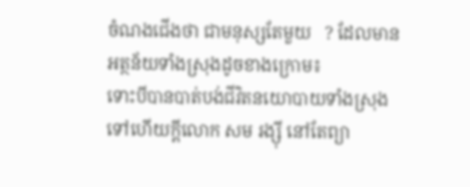ចំណងជើងថា ជាមនុស្សតែមួយ   ? ដែលមានអត្ថន័យទាំងស្រុងដូចខាងក្រោម៖
ទោះបីបានបាត់បង់ជីវិតនយោបាយទាំងស្រុង ទៅហើយក្តីលោក សម រង្ស៊ី នៅតែព្យា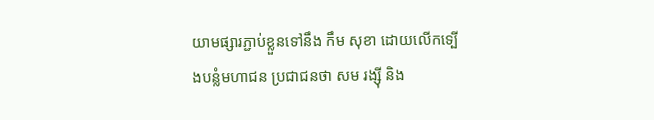យាមផ្សារភ្ជាប់ខ្លួនទៅនឹង កឹម សុខា ដោយលើកទ្បើងបន្លំមហាជន ប្រជាជនថា សម រង្ស៊ី និង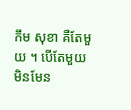កឹម សុខា គឺតែមួយ ។ បើតែមួយ មិនមែន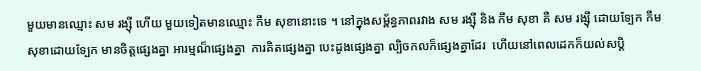មួយមានឈ្មោះ សម រង្ស៊ី ហើយ មួយទៀតមានឈ្មោះ កឹម សុខានោះទេ ។ នៅក្នុងសម្ព័ន្ធភាពរវាង សម រង្ស៊ី និង កឹម សុខា គឺ សម រង្ស៊ី ដោយទ្បែក កឹម សុខាដោយទ្បែក មានចិត្តផ្សេងគ្នា អារម្មណ៏ផ្សេងគ្នា  ការគិតផ្សេងគ្នា បេះដូងផ្សេងគ្នា ល្បិចកលក៏ផ្សេងគ្នាដែរ  ហើយនៅពេលដេកក៏យល់សប្តិ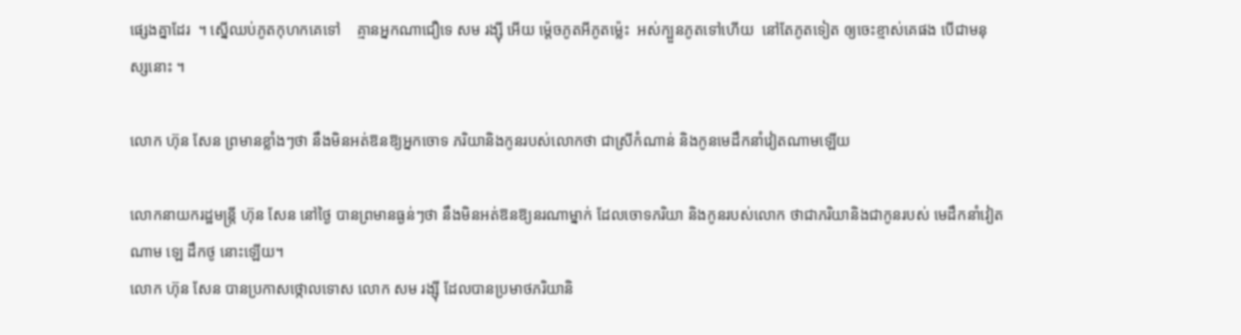ផ្សេងគ្នាដែរ  ។ ស្នើឈប់ភូតកុហកគេទៅ    គ្មានអ្នកណាជឿទេ សម រង្ស៊ី អើយ ម៉្តេចភូតអីភូតម្ល៉េះ  អស់ក្បួនភូតទៅហើយ  នៅតែភូតទៀត ឲ្យចេះខ្មាស់គេផង បើជាមនុស្សនោះ ។

លោក ហ៊ុន សែន ព្រមានខ្លាំងៗថា នឹងមិនអត់ឱនឱ្យអ្នកចោទ ភរិយានិងកូនរបស់លោកថា ជាស្រីកំណាន់ និងកូនមេដឹកនាំវៀតណាមឡើយ

លោកនាយករដ្ឋមន្ត្រី ហ៊ុន សែន នៅថ្ងៃ បានព្រមានធ្ងន់ៗថា នឹងមិនអត់ឱនឱ្យនរណាម្នាក់ ដែលចោទភរិយា និងកូនរបស់លោក ថាជាភរិយានិងជាកូនរបស់ មេដឹកនាំវៀតណាម ឡេ ដឹកថូ នោះឡើយ។
លោក ហ៊ុន សែន បានប្រកាសថ្កោលទោស លោក សម រង្ស៊ី ដែលបានប្រមាថភរិយានិ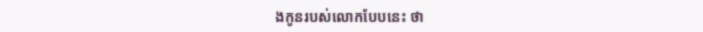ងកូនរបស់លោកបែបនេះ ថា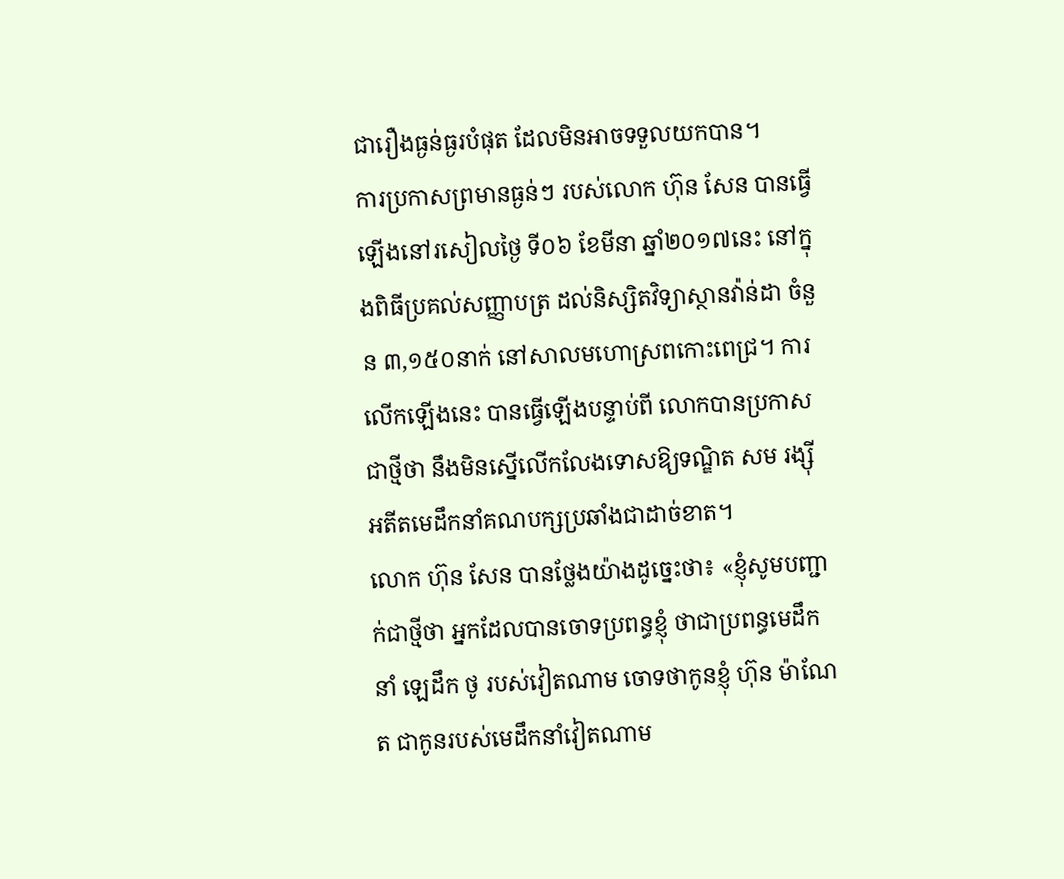ជារឿងធ្ងន់ធ្ងរបំផុត ដែលមិនអាចទទួលយកបាន។
ការប្រកាសព្រមានធ្ងន់ៗ របស់លោក ហ៊ុន សែន បានធ្វើឡើងនៅរសៀលថ្ងៃ ទី០៦ ខែមីនា ឆ្នាំ២០១៧នេះ នៅក្នុងពិធីប្រគល់សញ្ញាបត្រ ដល់និស្សិតវិទ្យាស្ថានវ៉ាន់ដា ចំនួន ៣,១៥០នាក់ នៅសាលមហោស្រពកោះពេជ្រ។ ការលើកឡើងនេះ បានធ្វើឡើងបន្ទាប់ពី លោកបានប្រកាសជាថ្មីថា នឹងមិនស្នើលើកលែងទោសឱ្យទណ្ឌិត សម រង្ស៊ី អតីតមេដឹកនាំគណបក្សប្រឆាំងជាដាច់ខាត។
លោក ហ៊ុន សែន បានថ្លែងយ៉ាងដូច្នេះថា៖ «ខ្ញុំសូមបញ្ជាក់ជាថ្មីថា អ្នកដែលបានចោទប្រពន្ធខ្ញុំ ថាជាប្រពន្ធមេដឹកនាំ ឡេដឹក ថូ របស់វៀតណាម ចោទថាកូនខ្ញុំ ហ៊ុន ម៉ាណែត ជាកូនរបស់មេដឹកនាំវៀតណាម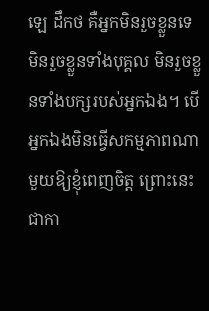ឡេ ដឹកថ គឺអ្នកមិនរួចខ្លួនទេ មិនរួចខ្លួនទាំងបុគ្គល មិនរួចខ្លួនទាំងបក្សរបស់អ្នកឯង។ បើអ្នកឯងមិនធ្វើសកម្មភាពណាមួយឱ្យខ្ញុំពេញចិត្ត ព្រោះនេះជាកា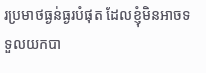រប្រមាថធ្ងន់ធ្ងរបំផុត ដែលខ្ញុំមិនអាចទទួលយកបា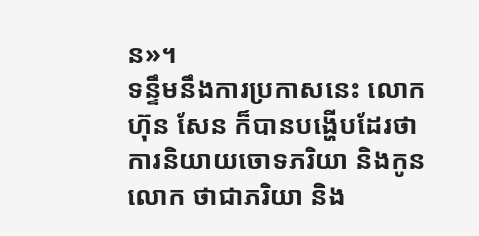ន»។
ទន្ទឹមនឹងការប្រកាសនេះ លោក ហ៊ុន សែន ក៏បានបង្ហើបដែរថា ការនិយាយចោទភរិយា និងកូនលោក ថាជាភរិយា និង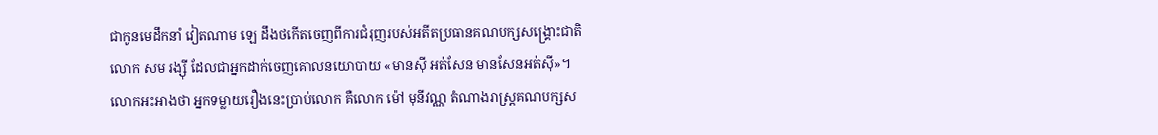ជាកូនមេដឹកនាំ វៀតណាម ឡេ ដឹងថកើតចេញពីការជំរុញរបស់អតីតប្រធានគណបក្សសង្រ្គោះជាតិ លោក សម រង្ស៊ី ដែលជាអ្នកដាក់ចេញគោលនយោបាយ «មានស៊ី អត់សែន មានសែនអត់ស៊ី»។លោកអះអាងថា អ្នកទម្លាយរឿងនេះប្រាប់លោក គឺលោក ម៉ៅ មុនីវណ្ណ តំណាងរាស្រ្តគណបក្សស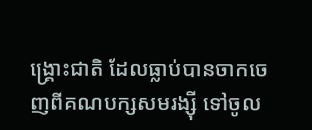ង្រ្គោះជាតិ ដែលធ្លាប់បានចាកចេញពីគណបក្សសមរង្ស៊ី ទៅចូល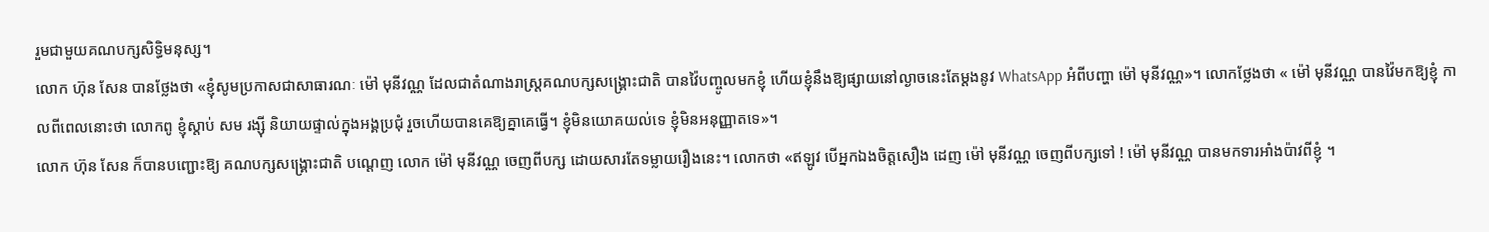រួមជាមួយគណបក្សសិទ្ធិមនុស្ស។
លោក ហ៊ុន សែន បានថ្លែងថា «ខ្ញុំសូមប្រកាសជាសាធារណៈ ម៉ៅ មុនីវណ្ណ ដែលជាតំណាងរាស្រ្តគណបក្សសង្រ្គោះជាតិ បានវ៉ៃបញ្ចូលមកខ្ញុំ ហើយខ្ញុំនឹងឱ្យផ្សាយនៅល្ងាចនេះតែម្តងនូវ WhatsApp អំពីបញ្ហា ម៉ៅ មុនីវណ្ណ»។ លោកថ្លែងថា « ម៉ៅ មុនីវណ្ណ បានវ៉ៃមកឱ្យខ្ញុំ កាលពីពេលនោះថា លោកពូ ខ្ញុំស្តាប់ សម រង្ស៊ី និយាយផ្ទាល់ក្នុងអង្គប្រជុំ រួចហើយបានគេឱ្យគ្នាគេធ្វើ។ ខ្ញុំមិនយោគយល់ទេ ខ្ញុំមិនអនុញ្ញាតទេ»។
លោក ហ៊ុន សែន ក៏បានបញ្ជោះឱ្យ គណបក្សសង្រ្គោះជាតិ បណ្តេញ លោក ម៉ៅ មុនីវណ្ណ ចេញពីបក្ស ដោយសារតែទម្លាយរឿងនេះ។ លោកថា «ឥឡូវ បើអ្នកឯងចិត្តសឿង ដេញ ម៉ៅ មុនីវណ្ណ ចេញពីបក្សទៅ ! ម៉ៅ មុនីវណ្ណ បានមកទារអាំងប៉ាវពីខ្ញុំ ។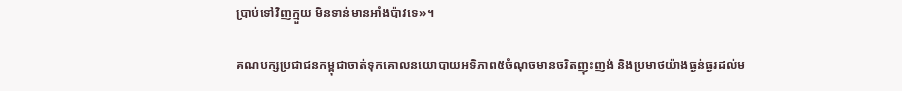ប្រាប់ទៅវិញក្មួយ មិនទាន់មានអាំងប៉ាវទេ»។

គណបក្សប្រជាជនកម្ពុជាចាត់ទុកគោលនយោបាយអទិភាព៥ចំណុចមានចរិតញុះញង់ និងប្រមាថយ៉ាងធ្ងន់ធ្ងរដល់ម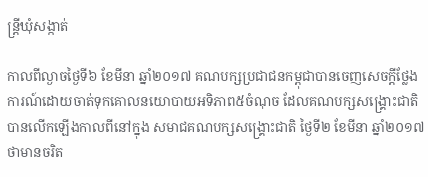ន្ត្រីឃុំសង្កាត់

កាលពីល្ងាចថ្ងៃទី៦ ខែមីនា ឆ្នាំ២០១៧ គណបក្សប្រជាជនកម្ពុជាបានចេញសេចក្តីថ្លែងការណ៍ដោយចាត់ទុកគោលនយោបាយអទិភាព៥ចំណុច ដែលគណបក្សសង្គ្រោះជាតិបានលើកឡើងកាលពីនៅក្នុង សមាជគណបក្សសង្គ្រោះជាតិ ថ្ងៃទី២ ខែមីនា ឆ្នាំ២០១៧ ថាមានចរិត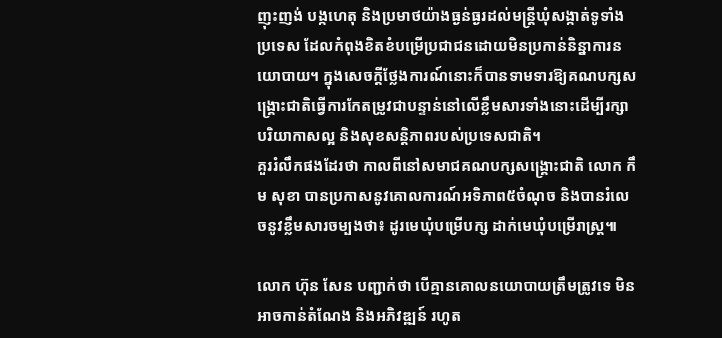ញុះញង់ បង្កហេតុ និងប្រមាថយ៉ាងធ្ងន់ធ្ងរដល់មន្ត្រីឃុំសង្កាត់ទូទាំងប្រទេស ដែលកំពុងខិតខំបម្រើប្រជាជនដោយមិនប្រកាន់និន្នាការនយោបាយ។ ក្នុងសេចក្តីថ្លែងការណ៍នោះក៏បានទាមទារឱ្យគណបក្សសង្គ្រោះជាតិធ្វើការកែតម្រូវជាបន្ទាន់នៅលើខ្លឹមសារទាំងនោះដើម្បីរក្សាបរិយាកាសល្អ និងសុខសន្តិភាពរបស់ប្រទេសជាតិ។
គួររំលឹកផងដែរថា កាលពីនៅសមាជគណបក្សសង្គ្រោះជាតិ លោក កឹម សុខា បានប្រកាសនូវគោលការណ៍អទិភាព៥ចំណុច និងបានរំលេចនូវខ្លឹមសារចម្បងថា៖ ដូរមេឃុំបម្រើបក្ស ដាក់មេឃុំបម្រើរាស្ត្រ៕

លោក ហ៊ុន សែន បញ្ជាក់ថា បើគ្មានគោលនយោបាយត្រឹមត្រូវទេ មិនអាចកាន់តំណែង និងអភិវឌ្ឍន៍ រហូត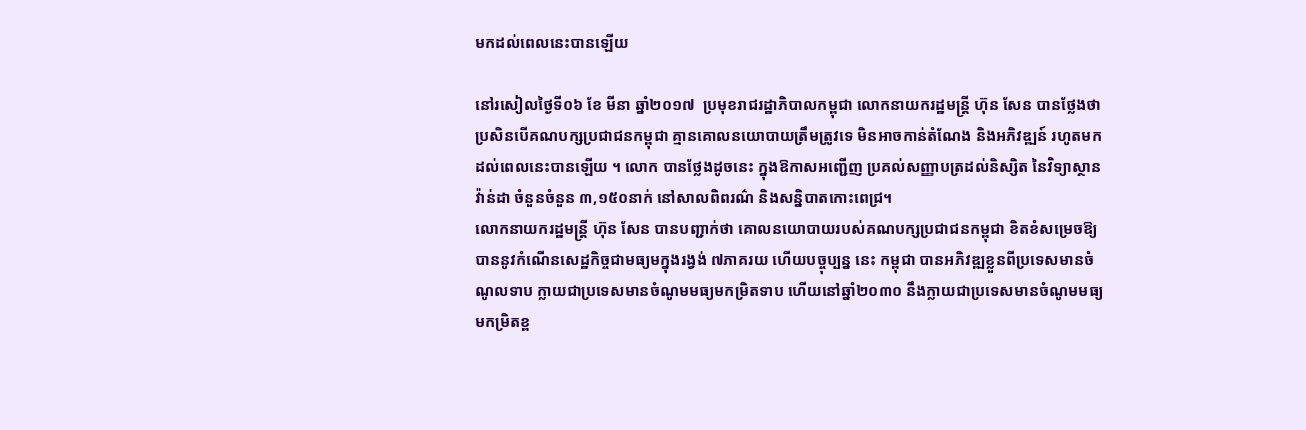មកដល់ពេលនេះបានឡើយ

នៅរសៀលថ្ងៃទី០៦ ខែ មីនា ឆ្នាំ២០១៧  ប្រមុខរាជរដ្ឋាភិបាលកម្ពុជា លោកនាយករដ្ឋមន្រ្តី ហ៊ុន សែន បានថ្លែងថាប្រសិនបើគណបក្សប្រជាជនកម្ពុជា គ្មានគោលនយោបាយត្រឹមត្រូវទេ មិនអាចកាន់តំណែង និងអភិវឌ្ឍន៍ រហូតមកដល់ពេលនេះបានឡើយ ។ លោក បានថ្លែងដូចនេះ ក្នុងឱកាសអញ្ជើញ ប្រគល់សញ្ញាបត្រដល់និស្សិត នៃវិទ្យាស្ថានវ៉ាន់ដា ចំនួនចំនួន ៣,១៥០នាក់ នៅសាលពិពរណ៌ និងសន្និបាតកោះពេជ្រ។
លោកនាយករដ្ឋមន្រ្តី ហ៊ុន សែន បានបញ្ជាក់ថា គោលនយោបាយរបស់គណបក្សប្រជាជនកម្ពុជា ខិតខំសម្រេចឱ្យបាននូវកំណើនសេដ្ឋកិច្ចជាមធ្យមក្នុងរង្វង់ ៧ភាគរយ ហើយបច្ចុប្បន្ន នេះ កម្ពុជា បានអភិវឌ្ឍខ្លួនពីប្រទេសមានចំណូលទាប ក្លាយជាប្រទេសមានចំណូមមធ្យមកម្រិតទាប ហើយនៅឆ្នាំ២០៣០ នឹងក្លាយជាប្រទេសមានចំណូមមធ្យមកម្រិតខ្ព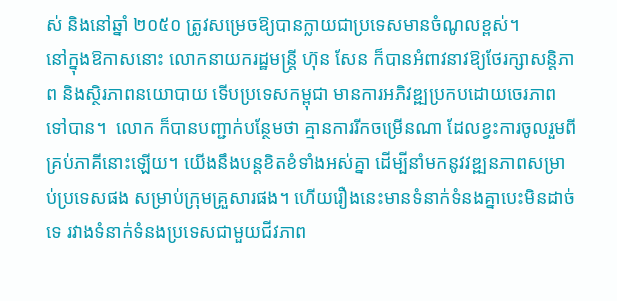ស់ និងនៅឆ្នាំ ២០៥០ ត្រូវសម្រេចឱ្យបានក្លាយជាប្រទេសមានចំណូលខ្ពស់។
នៅក្នុងឱកាសនោះ លោកនាយករដ្ឋមន្រ្តី ហ៊ុន សែន ក៏បានអំពាវនាវឱ្យថែរក្សាសន្តិភាព និងស្ថិរភាពនយោបាយ ទើបប្រទេសកម្ពុជា មានការអភិវឌ្ឍប្រកបដោយចេរភាពទៅបាន។  លោក ក៏បានបញ្ជាក់បន្ថែមថា គ្មានការរីកចម្រើនណា ដែលខ្វះការចូលរួមពីគ្រប់ភាគីនោះឡើយ។ យើងនឹងបន្តខិតខំទាំងអស់គ្នា ដើម្បីនាំមកនូវវឌ្ឍនភាពសម្រាប់ប្រទេសផង សម្រាប់ក្រុមគ្រួសារផង។ ហើយរឿងនេះមានទំនាក់ទំនងគ្នាបេះមិនដាច់ទេ រវាងទំនាក់ទំនងប្រទេសជាមួយជីវភាព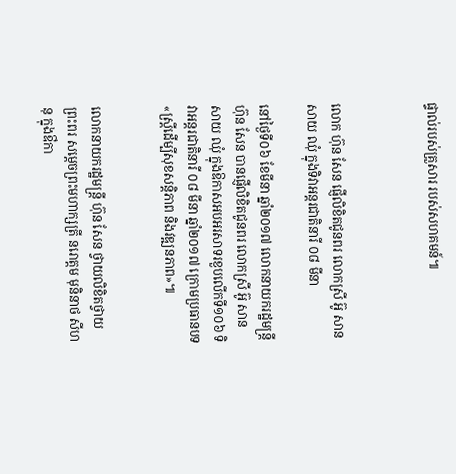ផ្ទាល់របស់គ្រួសារ របស់សហគមន៍៕



លោក ហ៊ុន សែន ផ្ញើលិខិតជូនពរ លោកស្រី អ៊ូ សាន សាយ ឈុំ ក្នុងទិវាអន្តរជាតិនារី ០៨ មីនា

នៅថ្ងៃទី០៦ ខែមីនា ឆ្នាំ២០១៧ លោកនាយករដ្ឋមន្ត្រី ហ៊ុន សែន បានផ្ញើលិខិតជូនពរ លោកស្រី អ៊ូ សាន សាយ ឈុំ ក្នុងឱកាសអបអរសាទរខួបលើកទី១០៦ ទិវាអន្តរជាតិនារី ០៨ មីនា ឆ្នាំ២០១៧ ក្រោមប្រធានបទ «ស្រ្តីដើម្បីសុខសន្តិភាព និងវឌ្ឍនភាព»៕


លោកនាយករដ្ឋមន្ត្រី ហ៊ុន សែន ថ្វាយលិខិតថ្វាយព្រះពរ សម្តេចព្រះមហាក្សត្រី នរោត្តម មុនិនាថ សីហនុ ក្នុងឳកា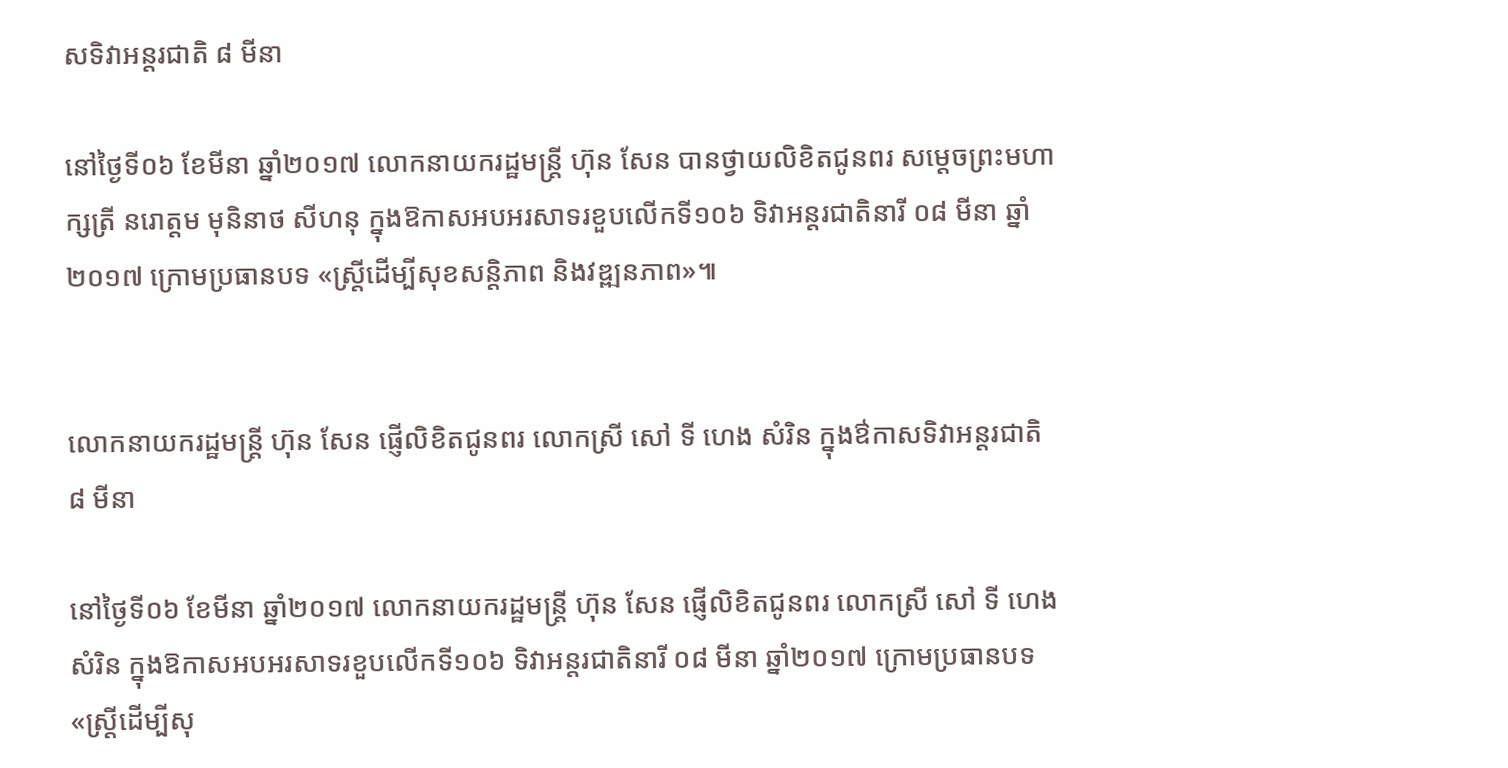សទិវាអន្តរជាតិ ៨ មីនា

នៅថ្ងៃទី០៦ ខែមីនា ឆ្នាំ២០១៧ លោកនាយករដ្ឋមន្ត្រី ហ៊ុន សែន បានថ្វាយលិខិតជូនពរ សម្តេចព្រះមហាក្សត្រី នរោត្តម មុនិនាថ សីហនុ ក្នុងឱកាសអបអរសាទរខួបលើកទី១០៦ ទិវាអន្តរជាតិនារី ០៨ មីនា ឆ្នាំ២០១៧ ក្រោមប្រធានបទ «ស្រ្តីដើម្បីសុខសន្តិភាព និងវឌ្ឍនភាព»៕


លោកនាយករដ្ឋមន្ត្រី ហ៊ុន សែន ផ្ញើលិខិតជូនពរ លោកស្រី សៅ ទី ហេង សំរិន ក្នុងឳកាសទិវាអន្តរជាតិ ៨ មីនា

នៅថ្ងៃទី០៦ ខែមីនា ឆ្នាំ២០១៧ លោកនាយករដ្ឋមន្ត្រី ហ៊ុន សែន ផ្ញើលិខិតជូនពរ លោកស្រី សៅ ទី ហេង សំរិន ក្នុងឱកាសអបអរសាទរខួបលើកទី១០៦ ទិវាអន្តរជាតិនារី ០៨ មីនា ឆ្នាំ២០១៧ ក្រោមប្រធានបទ «ស្រ្តីដើម្បីសុ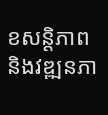ខសន្តិភាព និងវឌ្ឍនភា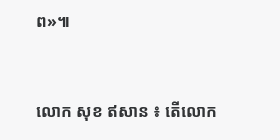ព»៕


លោក សុខ ឥសាន ៖ តេីលោក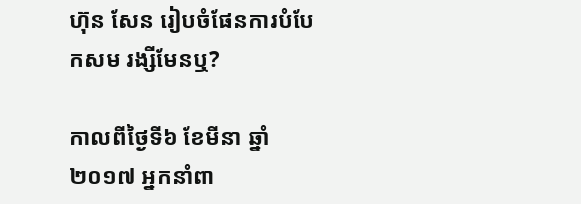ហ៊ុន សែន រៀបចំផែនការបំបែកសម រង្សីមែនឬ?

កាលពីថ្ងៃទី៦ ខែមីនា ឆ្នាំ២០១៧ អ្នកនាំពា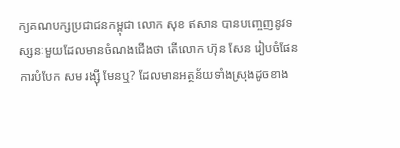ក្យគណបក្សប្រជាជនកម្ពុជា លោក សុខ ឥសាន បានបញ្ចេញនូវទស្សនៈមួយដែលមានចំណងជើងថា តើលោក ហ៊ុន សែន រៀបចំផែនការបំបែក សម រង្ស៊ី មែនឬ? ដែលមានអត្ថន័យទាំងស្រុងដូចខាង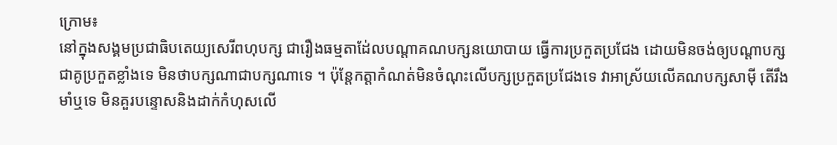ក្រោម៖
នៅក្នុងសង្គមប្រជាធិបតេយ្យសេរីពហុបក្ស ជារឿងធម្មតាដែ់លបណ្តាគណបក្សនយោបាយ ធ្វេីការប្រកួតប្រជែង ដោយមិនចង់ឲ្យបណ្តាបក្សជាគូប្រកួតខ្លាំងទេ មិនថាបក្សណាជាបក្សណាទេ ។ ប៉ុន្តែកត្តាកំណត់មិនចំណុះលេីបក្សប្រកួតប្រជែងទេ វាអាស្រ័យលេីគណបក្សសាមុី តេីរឹងមាំឬទេ មិនគួរបន្ទោសនិងដាក់កំហុសលេី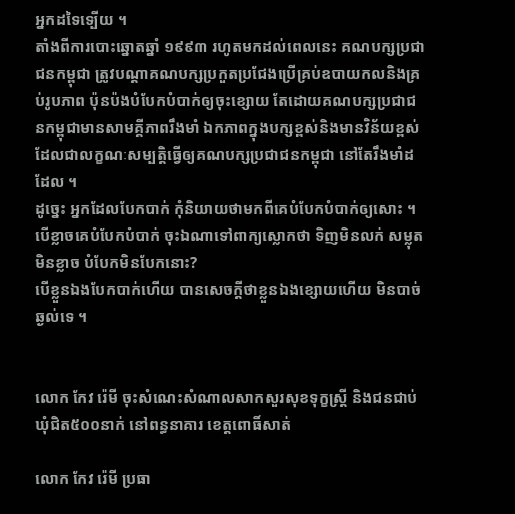អ្នកដទៃទ្បេីយ ។
តាំងពីការបោះឆ្នោតឆ្នាំ ១៩៩៣ រហូតមកដល់ពេលនេះ គណបក្សប្រជាជនកម្ពុជា ត្រូវបណ្តាគណបក្សប្រកួតប្រជែងប្រេីគ្រប់ឧបាយកលនិងគ្រប់រូបភាព ប៉ុនប៉ងបំបែកបំបាក់ឲ្យចុះខ្សោយ តែដោយគណបក្សប្រជាជនកម្ពុជាមានសាមគ្គីភាពរឹងមាំ ឯកភាពក្នុងបក្សខ្ពស់និងមានវិន័យខ្ពស់ ដែលជាលក្ខណៈសម្បត្តិធ្វេីឲ្យគណបក្សប្រជាជនកម្ពុជា នៅតែរឹងមាំដដែល ។
ដូច្នេះ អ្នកដែលបែកបាក់ កុំនិយាយថាមកពីគេបំបែកបំបាក់ឲ្យសោះ ។ បេីខ្លាចគេបំបែកបំបាក់ ចុះឯណាទៅពាក្យស្លោកថា ទិញមិនលក់ សម្លុតមិនខ្លាច បំបែកមិនបែកនោះ?
បេីខ្លួនឯងបែកបាក់ហេីយ បានសេចក្តីថាខ្លួនឯងខ្សោយហេីយ មិនបាច់ឆ្ងល់ទេ ។


លោក កែវ រ៉េមី ចុះសំណេះសំណាលសាកសួរសុខទុក្ខស្ត្រី និងជនជាប់ឃុំជិត៥០០នាក់ នៅពន្ធនាគារ ខេត្តពោធិ៍សាត់

លោក កែវ រ៉េមី ប្រធា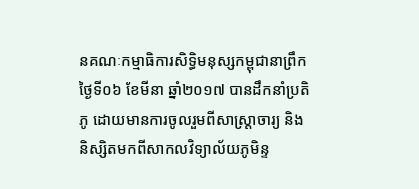នគណៈកម្មាធិការសិទ្ធិមនុស្សកម្ពុជានាព្រឹកថ្ងៃទី០៦ ខែមីនា ឆ្នាំ២០១៧ បានដឹកនាំប្រតិភូ ដោយមានការចូលរួមពីសាស្ត្រាចារ្យ និងនិស្សិតមកពីសាកលវិទ្យាល័យភូមិន្ទ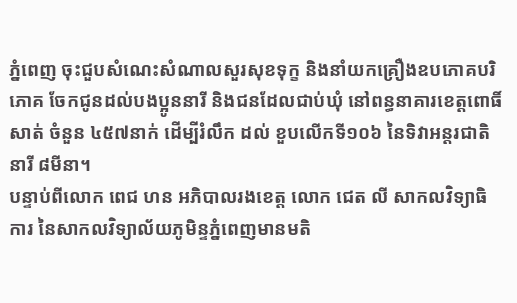ភ្នំពេញ ចុះជួបសំណេះសំណាលសួរសុខទុក្ខ និងនាំយកគ្រឿងឧបភោគបរិភោគ ចែកជូនដល់បងប្អូននារី និងជនដែលជាប់ឃុំ នៅពន្ធនាគារខេត្តពោធិ៍សាត់ ចំនួន ៤៥៧នាក់ ដើម្បីរំលឹក ដល់ ខួបលើកទី១០៦ នៃទិវាអន្តរជាតិនារី ៨មីនា។
បន្ទាប់ពីលោក ពេជ ហន អភិបាលរងខេត្ត លោក ជេត លី សាកលវិទ្យាធិការ នៃសាកលវិទ្យាល័យភូមិន្ទភ្នំពេញមានមតិ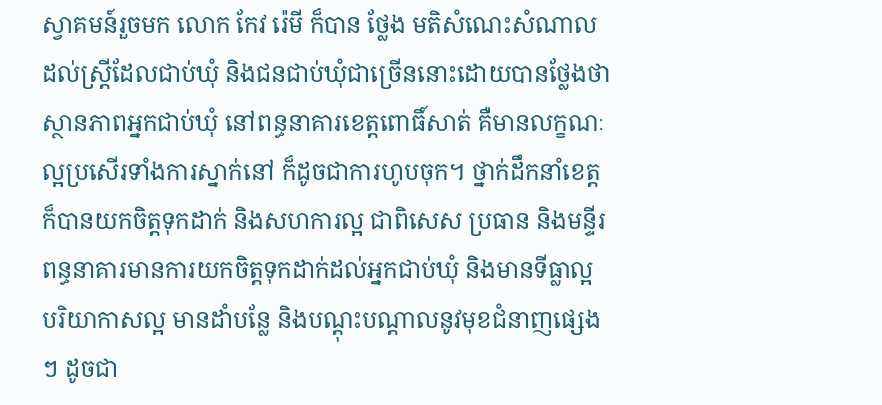ស្វាគមន៍រួចមក លោក កែវ រ៉េមី ក៏បាន ថ្លែង មតិសំណេះសំណាល ដល់ស្ត្រីដែលជាប់ឃុំ និងជនជាប់ឃុំជាច្រើននោះដោយបានថ្លែងថា ស្ថានភាពអ្នកជាប់ឃុំ នៅពន្ធនាគារខេត្តពោធិ៍សាត់ គឺមានលក្ខណៈល្អប្រសើរទាំងការស្នាក់នៅ ក៏ដូចជាការហូបចុក។ ថ្នាក់ដឹកនាំខេត្ត ក៏បានយកចិត្តទុកដាក់ និងសហការល្អ ជាពិសេស ប្រធាន និងមន្ទីរពន្ធនាគារមានការយកចិត្តទុកដាក់ដល់អ្នកជាប់ឃុំ និងមានទីធ្លាល្អ បរិយាកាសល្អ មានដាំបន្លែ និងបណ្តុះបណ្តាលនូវមុខជំនាញផ្សេងៗ ដូចជា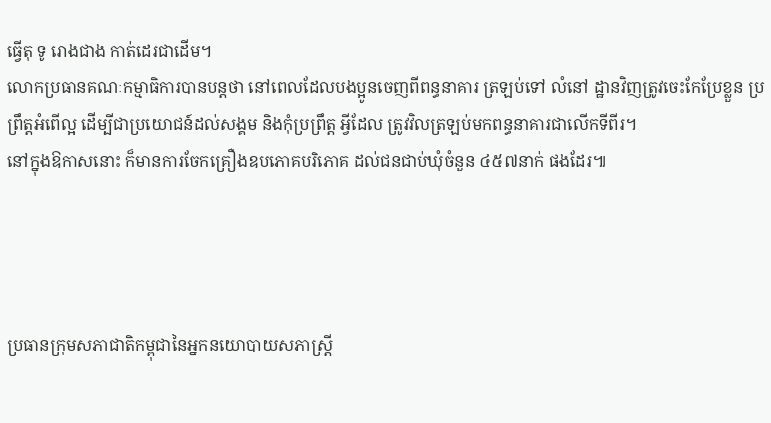ធ្វើតុ ទូ រោងជាង កាត់ដេរជាដើម។
លោកប្រធានគណៈកម្មាធិការបានបន្តថា នៅពេលដែលបងប្អូនចេញពីពន្ធនាគារ ត្រឡប់ទៅ លំនៅ ដ្ឋានវិញត្រូវចេះកែប្រែខ្លួន ប្រព្រឹត្តអំពើល្អ ដើម្បីជាប្រយោជន៍ដល់សង្គម និងកុំប្រព្រឹត្ត អ្វីដែល ត្រូវវិលត្រឡប់មកពន្ធនាគារជាលើកទីពីរ។
នៅក្នុងឱកាសនោះ ក៏មានការចែកគ្រឿងឧបភោគបរិភោគ ដល់ជនជាប់ឃុំចំនួន ៤៥៧នាក់ ផងដែរ៕




ប្រធានក្រុមសភាជាតិកម្ពុជានៃអ្នកនយោបាយសភាស្រ្តី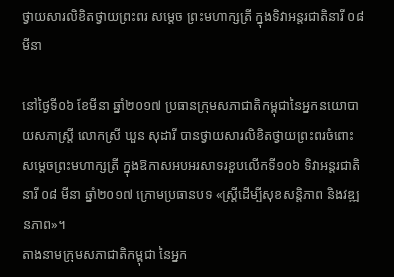ថ្វាយសារលិខិតថ្វាយព្រះពរ សម្តេច ព្រះមហាក្សត្រី ក្នុងទិវាអន្តរជាតិនារី ០៨ មីនា

នៅថ្ងៃទី០៦ ខែមីនា ឆ្នាំ២០១៧ ប្រធានក្រុមសភាជាតិកម្ពុជានៃអ្នកនយោបាយសភាស្ត្រី លោកស្រី ឃួន សុដារី បានថ្វាយសារលិខិតថ្វាយព្រះពរចំពោះសម្តេចព្រះមហាក្សត្រី ក្នុងឱកាសអបអរសាទរខួបលើកទី១០៦ ទិវាអន្តរជាតិនារី ០៨ មីនា ឆ្នាំ២០១៧ ក្រោមប្រធានបទ «ស្រ្តីដើម្បីសុខសន្តិភាព និងវឌ្ឍនភាព»។
តាងនាមក្រុមសភាជាតិកម្ពុជា នៃអ្នក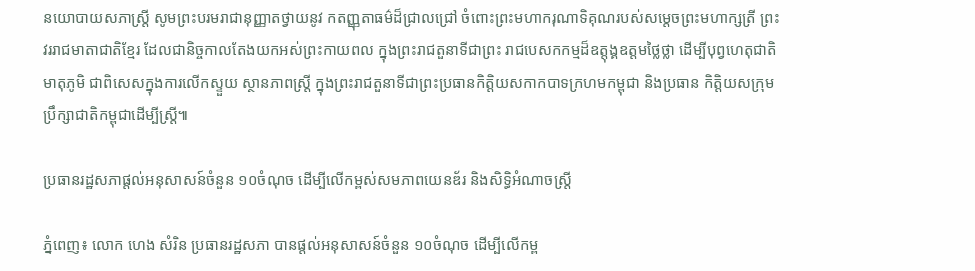នយោបាយសភាស្រ្តី សូមព្រះបរមរាជានុញ្ញាតថ្វាយនូវ កតញ្ញុតាធម៌ដ៏ជ្រាលជ្រៅ ចំពោះព្រះមហាករុណាទិគុណរបស់សម្តេចព្រះមហាក្សត្រី ព្រះវររាជមាតាជាតិខ្មែរ ដែលជានិច្ចកាលតែងយកអស់ព្រះកាយពល ក្នុងព្រះរាជតួនាទីជាព្រះ រាជបេសកកម្មដ៏ឧត្តុង្គឧត្តមថ្លៃថ្លា ដើម្បីបុព្វហេតុជាតិមាតុភូមិ ជាពិសេសក្នុងការលើកស្ទួយ ស្ថានភាពស្រ្តី ក្នុងព្រះរាជតួនាទីជាព្រះប្រធានកិត្តិយសកាកបាទក្រហមកម្ពុជា និងប្រធាន កិត្តិយសក្រុមប្រឹក្សាជាតិកម្ពុជាដើម្បីស្រ្តី៕

ប្រធានរដ្ឋសភាផ្តល់អនុសាសន៍ចំនួន ១០ចំណុច ដើម្បីលើកម្ពស់សមភាពយេនឌ័រ និងសិទ្ធិអំណាចស្ត្រី

ភ្នំពេញ៖ លោក ហេង សំរិន ប្រធានរដ្ឋសភា បានផ្តល់អនុសាសន៍ចំនួន ១០ចំណុច ដើម្បីលើកម្ព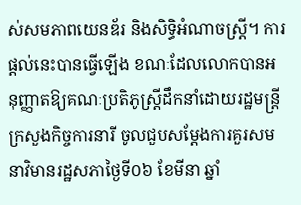ស់សមភាពយេនឌ័រ និងសិទ្ធិអំណាចស្ត្រី។ ការផ្តល់នេះបានធ្វើឡើង ខណៈដែលលោកបានអនុញ្ញាតឱ្យគណៈប្រតិភូស្ត្រីដឹកនាំដោយរដ្ឋមន្ត្រីក្រសួងកិច្ចការនារី ចូលជួបសម្តែងការគួរសមនាវិមានរដ្ឋសភាថ្ងៃទី០៦ ខែមីនា ឆ្នាំ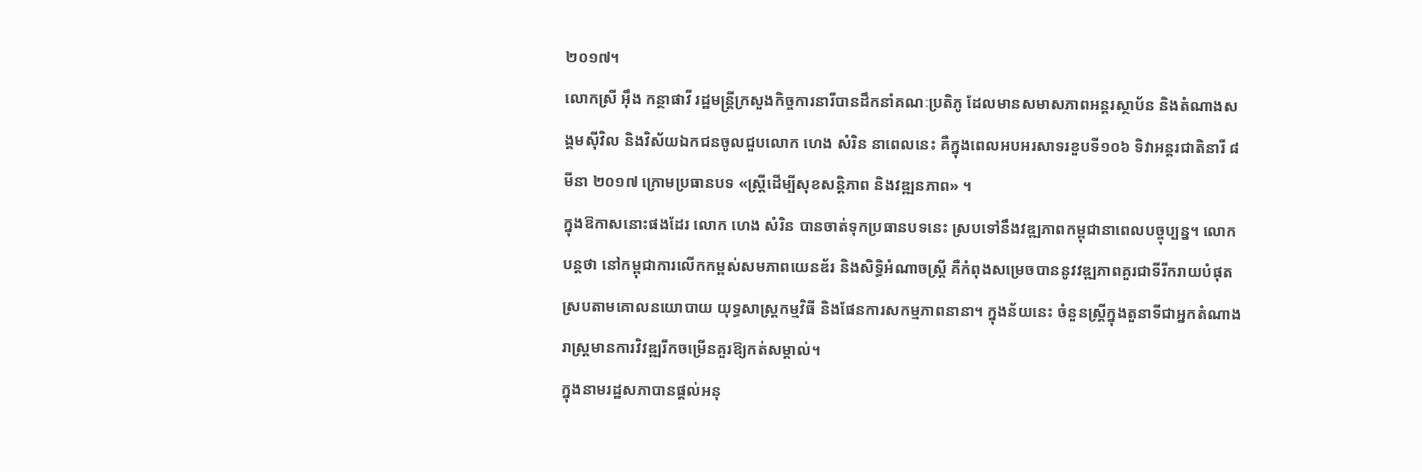២០១៧។
លោកស្រី អ៊ឹង កន្ថាផាវី រដ្ឋមន្ត្រីក្រសួងកិច្ចការនារីបានដឹកនាំគណៈប្រតិភូ ដែលមានសមាសភាពអន្តរស្ថាប័ន និងតំណាងសង្គមស៊ីវិល និងវិស័យឯកជនចូលជួបលោក ហេង សំរិន នាពេលនេះ គឺក្នុងពេលអបអរសាទរខួបទី១០៦ ទិវាអន្តរជាតិនារី ៨ មីនា ២០១៧ ក្រោមប្រធានបទ «ស្ត្រីដើម្បីសុខសន្តិភាព និងវឌ្ឍនភាព» ។
ក្នុងឱកាសនោះផងដែរ លោក ហេង សំរិន បានចាត់ទុកប្រធានបទនេះ ស្របទៅនឹងវឌ្ឍភាពកម្ពុជានាពេលបច្ចុប្បន្ន។ លោកបន្តថា នៅកម្ពុជាការលើកកម្ពស់សមភាពយេនឌ័រ និងសិទ្ធិអំណាចស្ត្រី គឺកំពុងសម្រេចបាននូវវឌ្ឍភាពគួរជាទីរីករាយបំផុតស្របតាមគោលនយោបាយ យុទ្ធសាស្ត្រកម្មវិធី និងផែនការសកម្មភាពនានា។ ក្នុងន័យនេះ ចំនួនស្ត្រីក្នុងតួនាទីជាអ្នកតំណាងរាស្ត្រមានការវិវឌ្ឍរីកចម្រើនគួរឱ្យកត់សម្គាល់។
ក្នុងនាមរដ្ឋសភាបានផ្តល់អនុ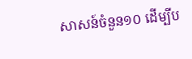សាសន៍ចំនួន១០ ដើម្បីប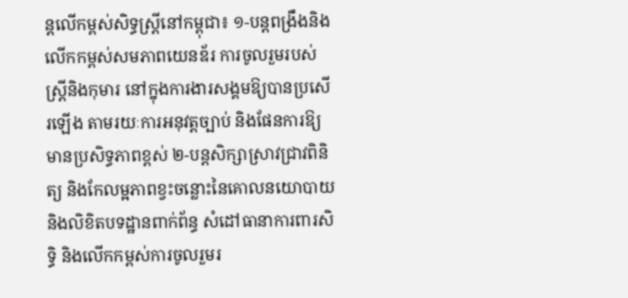ន្តលើកម្ពស់សិទ្ធស្ត្រីនៅកម្ពុជា៖ ១-បន្តពង្រឹងនិងលើកកម្ពស់សមភាពយេនឌ័រ ការចូលរួមរបស់ស្ត្រីនិងកុមារ នៅក្នុងការងារសង្គមឱ្យបានប្រសើរឡើង តាមរយៈការអនុវត្តច្បាប់ និងផែនការឱ្យមានប្រសិទ្ធភាពខ្ពស់ ២-បន្តសិក្សាស្រាវជ្រាវពិនិត្យ និងកែលម្អភាពខ្វះចន្លោះនៃគោលនយោបាយ និងលិខិតបទដ្ឋានពាក់ព័ន្ធ សំដៅធានាការពារសិទ្ធិ និងលើកកម្ពស់ការចូលរួមរ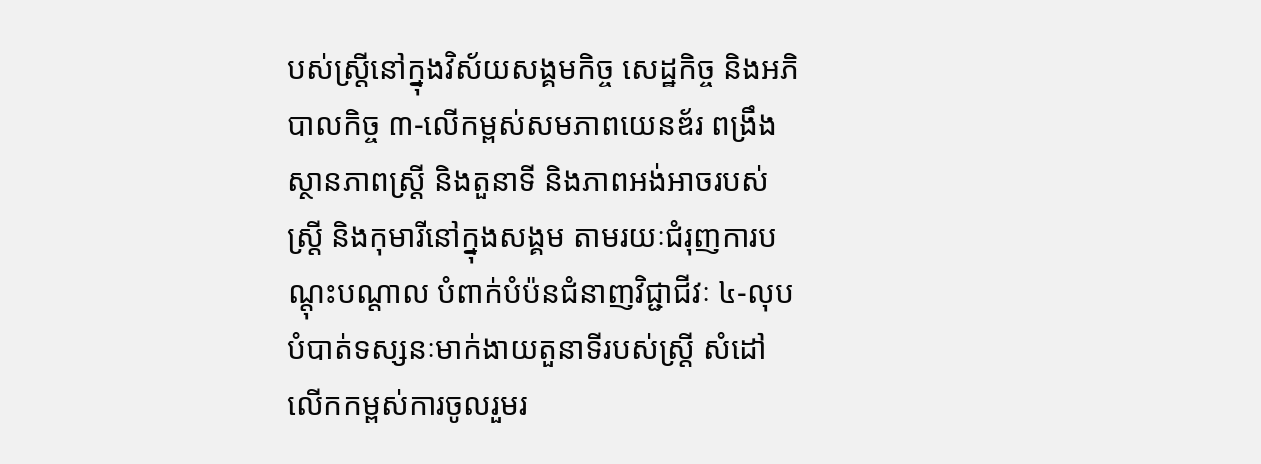បស់ស្ត្រីនៅក្នុងវិស័យសង្គមកិច្ច សេដ្ឋកិច្ច និងអភិបាលកិច្ច ៣-លើកម្ពស់សមភាពយេនឌ័រ ពង្រឹងស្ថានភាពស្ត្រី និងតួនាទី និងភាពអង់អាចរបស់ស្ត្រី និងកុមារីនៅក្នុងសង្គម តាមរយៈជំរុញការបណ្តុះបណ្តាល បំពាក់បំប៉នជំនាញវិជ្ជាជីវៈ ៤-លុបបំបាត់ទស្សនៈមាក់ងាយតួនាទីរបស់ស្ត្រី សំដៅលើកកម្ពស់ការចូលរួមរ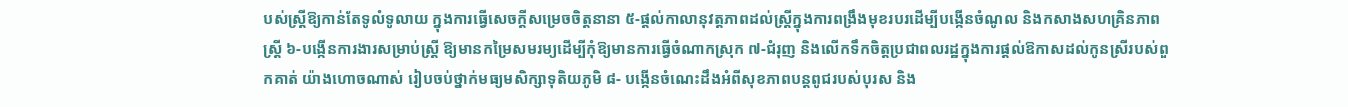បស់ស្ត្រីឱ្យកាន់តែទូលំទូលាយ ក្នុងការធ្វើសេចក្តីសម្រេចចិត្តនានា ៥-ផ្តល់កាលានុវត្តភាពដល់ស្ត្រីក្នុងការពង្រឹងមុខរបរដើម្បីបង្កើនចំណូល និងកសាងសហគ្រិនភាពស្ត្រី ៦-បង្កើនការងារសម្រាប់ស្ត្រី ឱ្យមានកម្រៃសមរម្យដើម្បីកុំឱ្យមានការធ្វើចំណាកស្រុក ៧-ជំរុញ និងលើកទឹកចិត្តប្រជាពលរដ្ឋក្នុងការផ្តល់ឱកាសដល់កូនស្រីរបស់ពួកគាត់ យ៉ាងហោចណាស់ រៀបចប់ថ្នាក់មធ្យមសិក្សាទុតិយភូមិ ៨- បង្កើនចំណេះដឹងអំពីសុខភាពបន្តពូជរបស់បុរស និង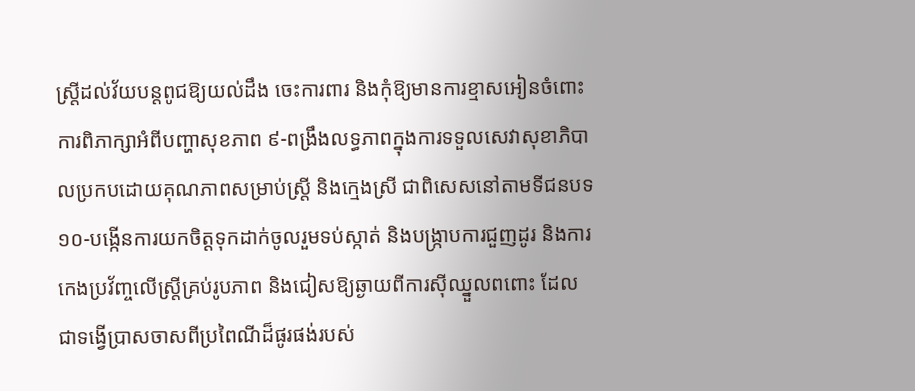ស្ត្រីដល់វ័យបន្តពូជឱ្យយល់ដឹង ចេះការពារ និងកុំឱ្យមានការខ្មាសអៀនចំពោះការពិភាក្សាអំពីបញ្ហាសុខភាព ៩-ពង្រឹងលទ្ធភាពក្នុងការទទួលសេវាសុខាភិបាលប្រកបដោយគុណភាពសម្រាប់ស្ត្រី និងក្មេងស្រី ជាពិសេសនៅតាមទីជនបទ ១០-បង្កើនការយកចិត្តទុកដាក់ចូលរួមទប់ស្កាត់ និងបង្ក្រាបការជួញដូរ និងការកេងប្រវ័ញ្ចលើស្ត្រីគ្រប់រូបភាព និងជៀសឱ្យឆ្ងាយពីការស៊ីឈ្នួលពពោះ ដែលជាទង្វើប្រាសចាសពីប្រពៃណីដ៏ផូរផង់របស់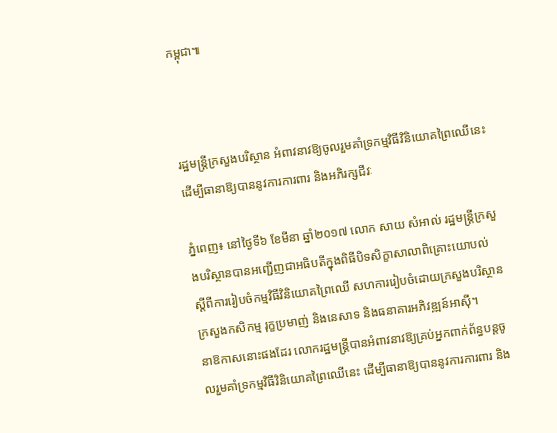កម្ពុជា៕



រដ្ឋមន្ត្រីក្រសួងបរិស្ថាន អំពាវនាវឱ្យចូលរួមគាំទ្រកម្មវិធីវិនិយោគព្រៃឈើនេះ ដើម្បីធានាឱ្យបាននូវការការពារ និងអភិរក្សជីវៈ

ភ្នំពេញ៖ នៅថ្ងៃទី៦ ខែមីនា ឆ្នាំ២០១៧ លោក សាយ សំអាល់ រដ្ឋមន្ត្រីក្រសួងបរិស្ថានបានអញ្ជើញជាអធិបតីក្នុងពិធីបិទសិក្ខាសាលាពិគ្រោះយោបល់ ស្តីពីការរៀបចំកម្មវិធីវិនិយោគព្រៃឈើ សហការរៀបចំដោយក្រសួងបរិស្ថាន ក្រសួងកសិកម្ម រុក្ខប្រមាញ់ និងនេសាទ និងធនាគារអភិវឌ្ឍន៍អាស៊ី។
នាឱកាសនោះផងដែរ លោករដ្ឋមន្ត្រីបានអំពាវនាវឱ្យគ្រប់អ្នកពាក់ព័ន្ធបន្តចូលរួមគាំទ្រកម្មវិធីវិនិយោគព្រៃឈើនេះ ដើម្បីធានាឱ្យបាននូវការការពារ និង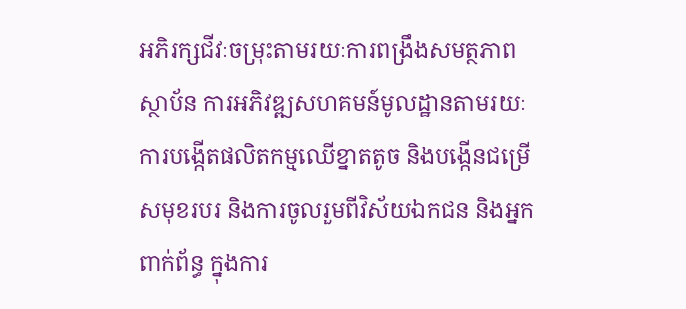អភិរក្សជីវៈចម្រុះតាមរយៈការពង្រឹងសមត្ថភាពស្ថាប័ន ការអភិវឌ្ឍសហគមន៍មូលដ្ឋានតាមរយៈការបង្កើតផលិតកម្មឈើខ្នាតតូច និងបង្កើនជម្រើសមុខរបរ និងការចូលរួមពីវិស័យឯកជន និងអ្នកពាក់ព័ន្ធ ក្នុងការ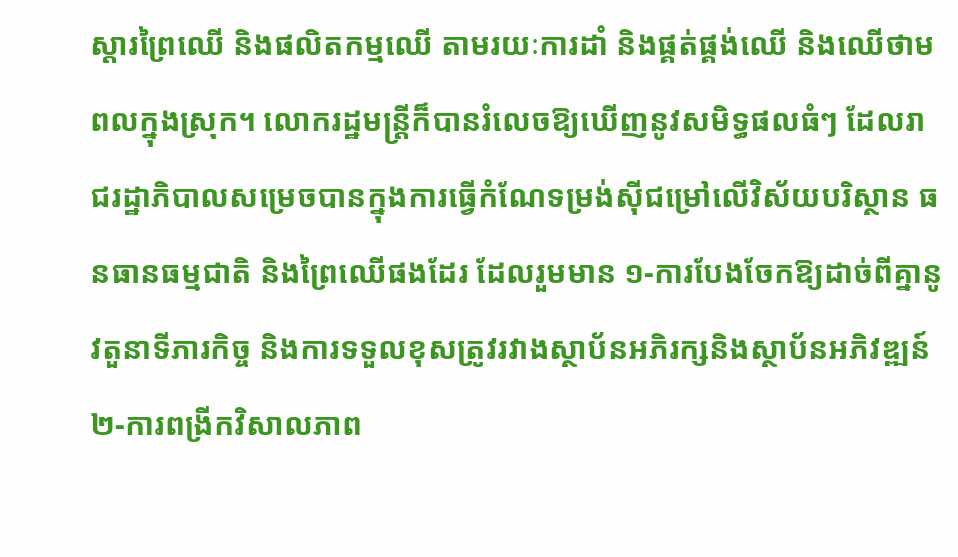ស្តារព្រៃឈើ និងផលិតកម្មឈើ តាមរយៈការដាំ និងផ្គត់ផ្គង់ឈើ និងឈើថាមពលក្នុងស្រុក។ លោករដ្ឋមន្ត្រីក៏បានរំលេចឱ្យឃើញនូវសមិទ្ធផលធំៗ ដែលរាជរដ្ឋាភិបាលសម្រេចបានក្នុងការធ្វើកំណែទម្រង់ស៊ីជម្រៅលើវិស័យបរិស្ថាន ធនធានធម្មជាតិ និងព្រៃឈើផងដែរ ដែលរួមមាន ១-ការបែងចែកឱ្យដាច់ពីគ្នានូវតួនាទីភារកិច្ច និងការទទួលខុសត្រូវរវាងស្ថាប័នអភិរក្សនិងស្ថាប័នអភិវឌ្ឍន៍ ២-ការពង្រីកវិសាលភាព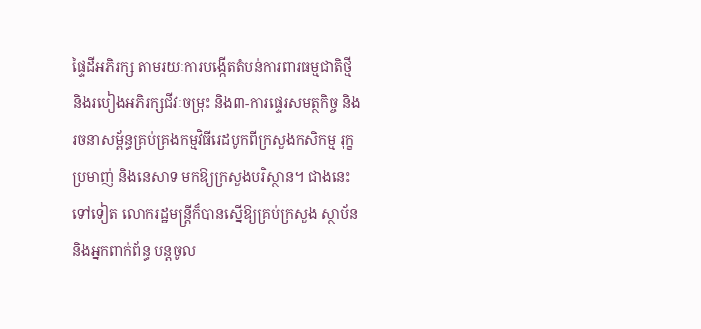ផ្ទៃដីអភិរក្ស តាមរយៈការបង្កើតតំបន់ការពារធម្មជាតិថ្មី និងរបៀងអភិរក្សជីវៈចម្រុះ និង៣-ការផ្ទេរសមត្ថកិច្ច និងរចនាសម្ព័ន្ធគ្រប់គ្រងកម្មវិធីរេដបូកពីក្រសួងកសិកម្ម រុក្ខប្រមាញ់ និងនេសាទ មកឱ្យក្រសួងបរិស្ថាន។ ជាងនេះទៅទៀត លោករដ្ឋមន្ត្រីក៏បានស្នើឱ្យគ្រប់ក្រសួង ស្ថាប័ន និងអ្នកពាក់ព័ន្ធ បន្តចូល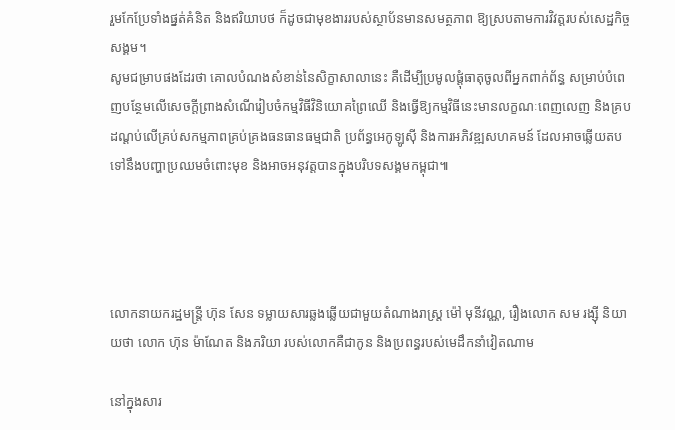រួមកែប្រែទាំងផ្នត់គំនិត និងឥរិយាបថ ក៏ដូចជាមុខងាររបស់ស្ថាប័នមានសមត្ថភាព ឱ្យស្របតាមការវិវត្តរបស់សេដ្ឋកិច្ចសង្គម។
សូមជម្រាបផងដែរថា គោលបំណងសំខាន់នៃសិក្ខាសាលានេះ គឺដើម្បីប្រមូលផ្ដុំធាតុចូលពីអ្នកពាក់ព័ន្ធ សម្រាប់បំពេញបន្ថែមលើសេចក្ដីព្រាងសំណើរៀបចំកម្មវិធីវិនិយោគព្រៃឈើ និងធ្វើឱ្យកម្មវិធីនេះមានលក្ខណៈពេញលេញ និងគ្របដណ្ដប់លើគ្រប់សកម្មភាពគ្រប់គ្រងធនធានធម្មជាតិ ប្រព័ន្ធអេកូឡូស៊ី និងការអភិវឌ្ឍសហគមន៍ ដែលអាចឆ្លើយតបទៅនឹងបញ្ហាប្រឈមចំពោះមុខ និងអាចអនុវត្តបានក្នុងបរិបទសង្គមកម្ពុជា៕




លោកនាយករដ្ឋមន្រ្តី ហ៊ុន សែន ទម្លាយសារឆ្លងឆ្លើយជាមួយតំណាងរាស្រ្ត ម៉ៅ មុនីវណ្ណ, រឿងលោក សម រង្ស៊ី និយាយថា លោក ហ៊ុន ម៉ាណែត និងភរិយា របស់លោកគឺជាកូន និងប្រពន្ធរបស់មេដឹកនាំវៀតណាម

នៅក្នុងសារ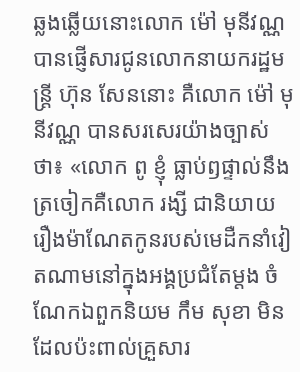ឆ្លងឆ្លើយនោះលោក ម៉ៅ មុនីវណ្ណ បានផ្ញើសារជូនលោកនាយករដ្ឋមន្រ្តី ហ៊ុន សែននោះ គឺលោក ម៉ៅ មុនីវណ្ណ បានសរសេរយ៉ាងច្បាស់ថា៖ «លោក ពូ ខ្ញុំ ធ្លាប់ឭផ្ទាល់នឹងត្រចៀកគឺលោក រង្សី ជានិយាយរឿងម៉ាណែតកូនរបស់មេដឺកនាំវៀតណាមនៅក្នុងអង្គប្រជំតែម្តង ចំណែកឯពួកនិយម កឹម សុខា មិនដែលប៉ះពាល់គ្រួសារ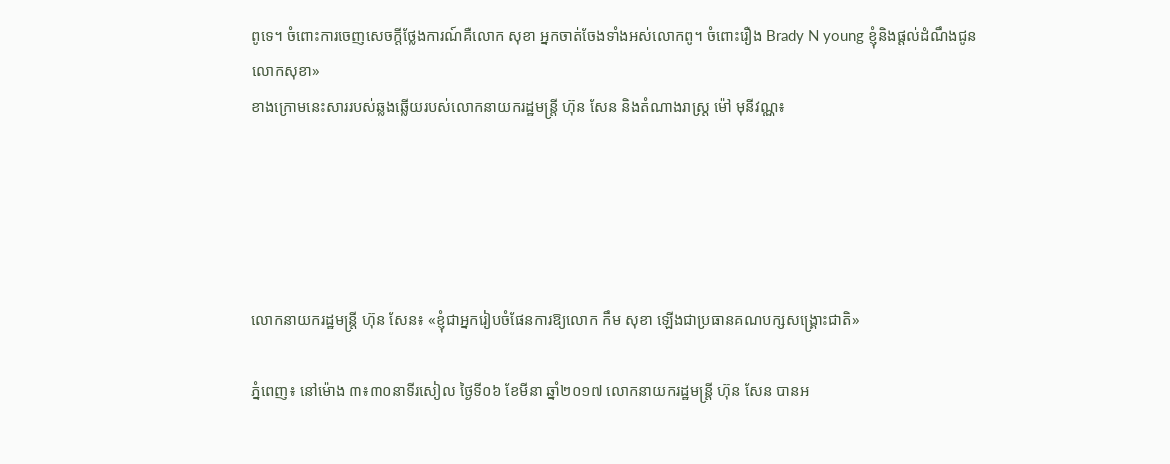ពូទេ។ ចំពោះការចេញសេចក្តីថ្លែងការណ៍គឺលោក សុខា អ្នកចាត់ចែងទាំងអស់លោកពូ។ ចំពោះរឿង Brady N young ខ្ញុំនិងផ្តល់ដំណឹងជូនលោកសុខា»
ខាងក្រោមនេះសាររបស់ឆ្លងឆ្លើយរបស់លោកនាយករដ្ឋមន្រ្តី ហ៊ុន សែន និងតំណាងរាស្រ្ត ម៉ៅ មុនីវណ្ណ៖





លោកនាយករដ្ឋមន្ត្រី ហ៊ុន សែន៖ «ខ្ញុំជាអ្នករៀបចំផែនការឱ្យលោក កឹម សុខា ឡើងជាប្រធានគណបក្សសង្រ្គោះជាតិ»

ភ្នំពេញ៖ នៅម៉ោង ៣៖៣០នាទីរសៀល ថ្ងៃទី០៦ ខែមីនា ឆ្នាំ២០១៧ លោកនាយករដ្ឋមន្រ្តី ហ៊ុន សែន បានអ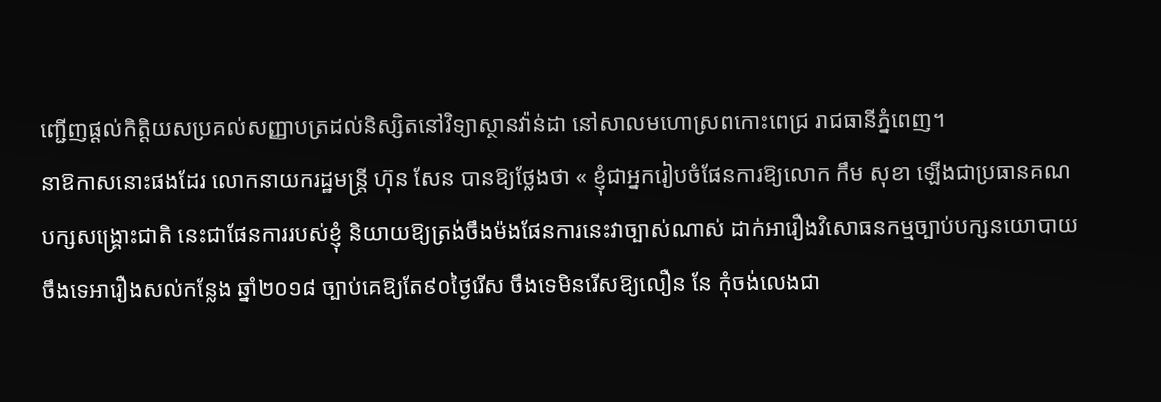ញ្ជើញផ្តល់កិត្តិយសប្រគល់សញ្ញាបត្រដល់និស្សិតនៅវិទ្យាស្ថានវ៉ាន់ដា នៅសាលមហោស្រពកោះពេជ្រ រាជធានីភ្នំពេញ។
នាឱកាសនោះផងដែរ លោកនាយករដ្ឋមន្ត្រី ហ៊ុន សែន បានឱ្យថ្លែងថា « ខ្ញុំជាអ្នករៀបចំផែនការឱ្យលោក កឹម សុខា ឡើងជាប្រធានគណបក្សសង្រ្គោះជាតិ នេះជាផែនការរបស់ខ្ញុំ និយាយឱ្យត្រង់ចឹងម៉ងផែនការនេះវាច្បាស់ណាស់ ដាក់អារឿងវិសោធនកម្មច្បាប់បក្សនយោបាយ ចឹងទេអារឿងសល់កន្លែង ឆ្នាំ២០១៨ ច្បាប់គេឱ្យតែ៩០ថ្ងៃរើស ចឹងទេមិនរើសឱ្យលឿន នែ កុំចង់លេងជា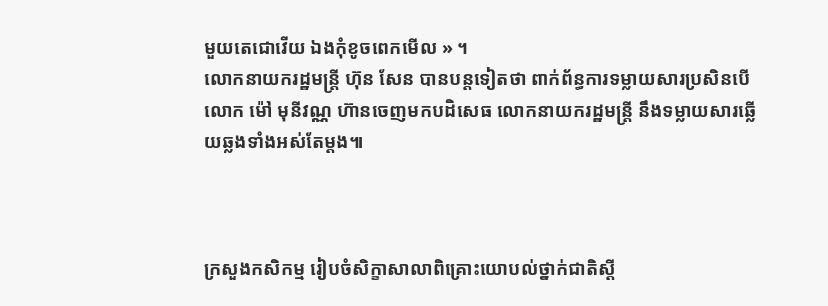មួយតេជោវើយ ឯងកុំខូចពេកមើល » ។
លោកនាយករដ្ឋមន្រ្តី ហ៊ុន សែន បានបន្តទៀតថា ពាក់ព័ន្ធការទម្លាយសារប្រសិនបើលោក ម៉ៅ មុនីវណ្ណ ហ៊ានចេញមកបដិសេធ លោកនាយករដ្ឋមន្ត្រី នឹងទម្លាយសារឆ្លើយឆ្លងទាំងអស់តែម្តង៕



ក្រសួងកសិកម្ម រៀបចំសិក្ខាសាលាពិគ្រោះយោបល់ថ្នាក់ជាតិស្តី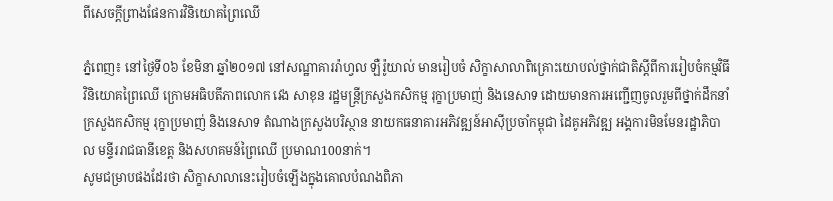ពីសេចក្តីព្រាងផែនការវិនិយោគព្រៃឈើ

ភ្នំពេញ៖ នៅថ្ងៃទី០៦ ខែមិនា ឆ្នាំ២០១៧ នៅសណ្ឋាគាររ៉ាហ្វល ឡឺរ៉ូយាល់ មានរៀបចំ សិក្ខាសាលាពិគ្រោះយោបល់ថ្នាក់ជាតិស្តីពីការរៀបចំកម្មវិធីវិនិយោគព្រៃឈើ ក្រោមអធិបតីភាពលោក វេង សាខុន រដ្ឋមន្រ្តីក្រសួងកសិកម្ម រុក្ខាប្រមាញ់ និងនេសាទ ដោយមានការអញ្ជើញចូលរួមពីថ្នាក់ដឹកនាំក្រសួងកសិកម្ម រុក្ខាប្រមាញ់ និងនេសាទ តំណាងក្រសួងបរិស្ថាន នាយកធនាគារអភិវឌ្ឍន៍អាស៊ីប្រចាំកម្ពុជា ដៃគូអភិវឌ្ឍ អង្គការមិនមែនរដ្ឋាភិបាល មន្ទីររាជធានីខេត្ត និងសហគមន៍ព្រៃឈើ ប្រមាណ100នាក់។
សូមជម្រាបផងដែរថា សិក្ខាសាលានេះរៀបចំឡើងក្នុងគោលបំណងពិភា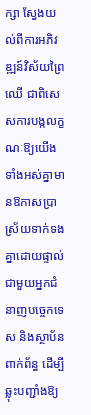ក្សា ស្វែងយល់ពីការអភិវឌ្ឍន៍វិស័យព្រៃឈើ ជាពិសេសការបង្កលក្ខណៈឱ្យយើងទាំងអស់គ្នាមានឱកាសប្រាស្រ័យទាក់ទងគ្នាដោយផ្ទាល់ជាមួយអ្នកជំនាញបច្ចេកទេស និងស្ថាប័នពាក់ព័ន្ធ ដើម្បីឆ្លុះបញ្ជាំងឱ្យ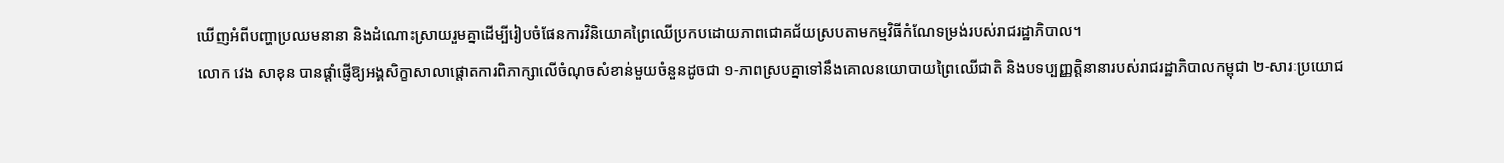ឃើញអំពីបញ្ហាប្រឈមនានា និងដំណោះស្រាយរួមគ្នាដើម្បីរៀបចំផែនការវិនិយោគព្រៃឈើប្រកបដោយភាពជោគជ័យស្របតាមកម្មវិធីកំណែទម្រង់របស់រាជរដ្ឋាភិបាល។
លោក វេង សាខុន បានផ្តាំផ្ញើឱ្យអង្គសិក្ខាសាលាផ្តោតការពិភាក្សាលើចំណុចសំខាន់មួយចំនួនដូចជា ១-ភាពស្របគ្នាទៅនឹងគោលនយោបាយព្រៃឈើជាតិ និងបទប្បញ្ញត្តិនានារបស់រាជរដ្ឋាភិបាលកម្ពុជា ២-សារៈប្រយោជ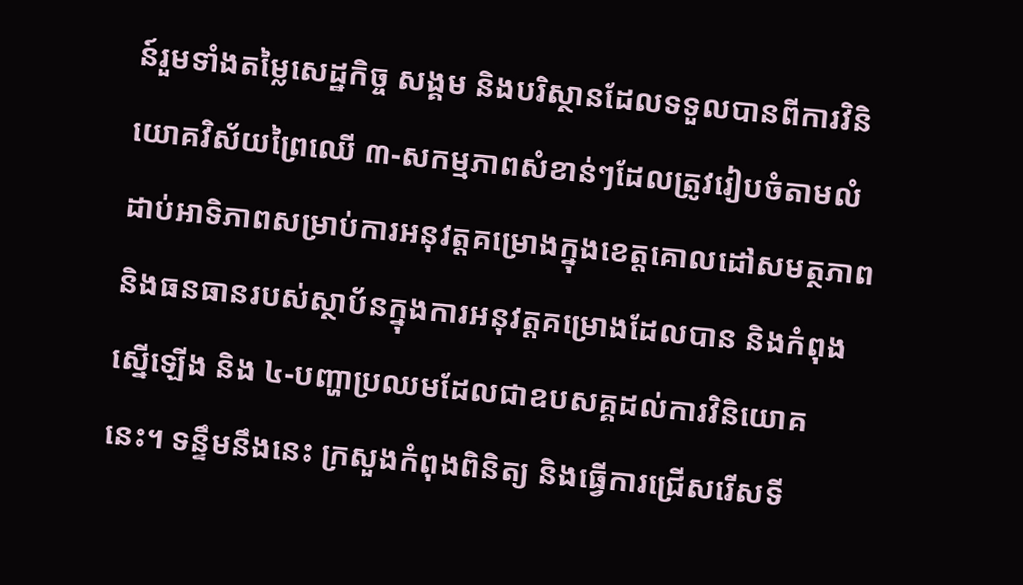ន៍រួមទាំងតម្លៃសេដ្ឋកិច្ច សង្គម និងបរិស្ថានដែលទទួលបានពីការវិនិយោគវិស័យព្រៃឈើ ៣-សកម្មភាពសំខាន់ៗដែលត្រូវរៀបចំតាមលំដាប់អាទិភាពសម្រាប់ការអនុវត្តគម្រោងក្នុងខេត្តគោលដៅសមត្ថភាព និងធនធានរបស់ស្ថាប័នក្នុងការអនុវត្តគម្រោងដែលបាន និងកំពុងស្នើឡើង និង ៤-បញ្ហាប្រឈមដែលជាឧបសគ្គដល់ការវិនិយោគនេះ។ ទន្ទឹមនឹងនេះ ក្រសួងកំពុងពិនិត្យ និងធ្វើការជ្រើសរើសទី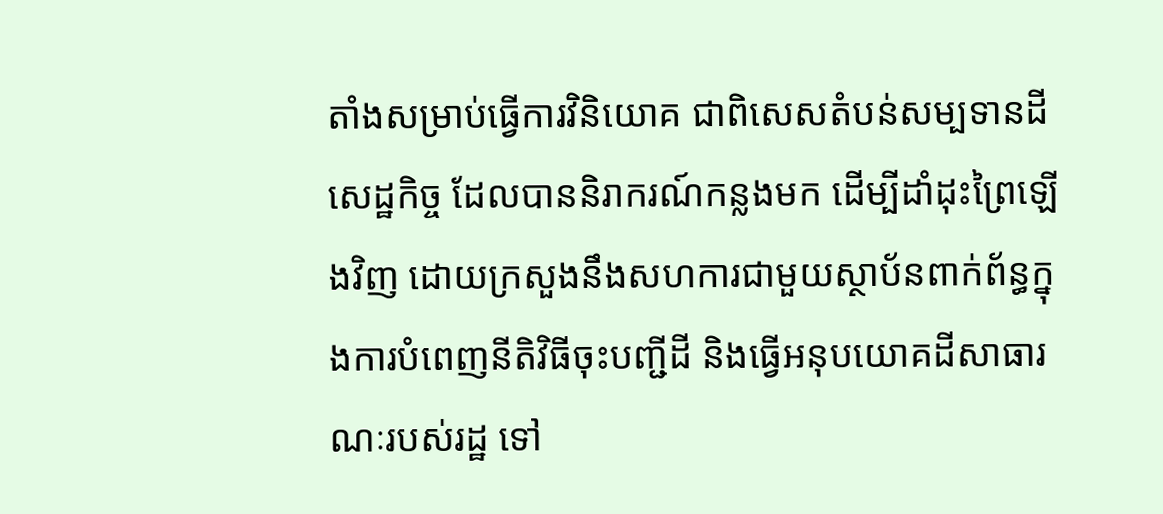តាំងសម្រាប់ធ្វើការវិនិយោគ ជាពិសេសតំបន់សម្បទានដីសេដ្ឋកិច្ច ដែលបាននិរាករណ៍កន្លងមក ដើម្បីដាំដុះព្រៃឡើងវិញ ដោយក្រសួងនឹងសហការជាមួយស្ថាប័នពាក់ព័ន្ធក្នុងការបំពេញនីតិវិធីចុះបញ្ជីដី និងធ្វើអនុបយោគដីសាធារណៈរបស់រដ្ឋ ទៅ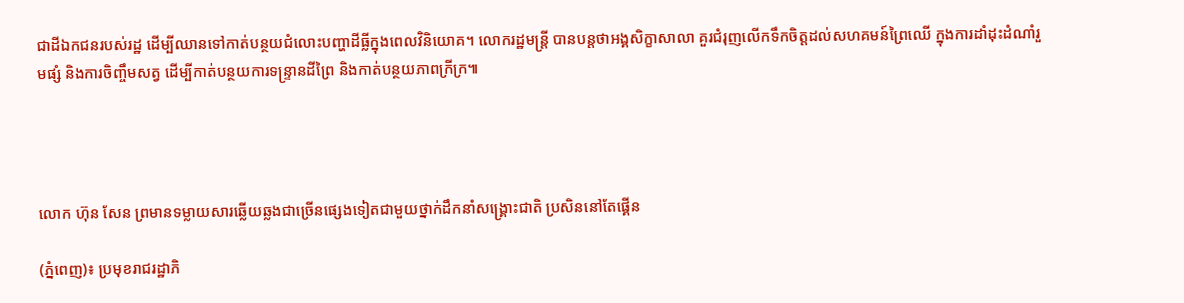ជាដីឯកជនរបស់រដ្ឋ ដើម្បីឈានទៅកាត់បន្ថយជំលោះបញ្ហាដីធ្លីក្នុងពេលវិនិយោគ។ លោករដ្ឋមន្រ្តី បានបន្តថាអង្គសិក្ខាសាលា គួរជំរុញលើកទឹកចិត្តដល់សហគមន៍ព្រៃឈើ ក្នុងការដាំដុះដំណាំរួមផ្សំ និងការចិញ្ចឹមសត្វ ដើម្បីកាត់បន្ថយការទន្រ្ទានដីព្រៃ និងកាត់បន្ថយភាពក្រីក្រ៕




លោក ហ៊ុន សែន ព្រមានទម្លាយសារឆ្លើយឆ្លងជាច្រើនផ្សេងទៀតជាមួយថ្នាក់ដឹកនាំសង្រ្គោះជាតិ ប្រសិននៅតែផ្គើន

(ភ្នំពេញ)៖ ប្រមុខរាជរដ្ឋាភិ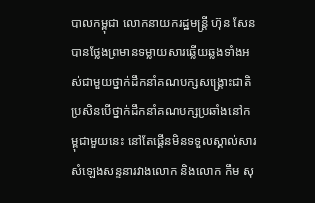បាលកម្ពុជា លោកនាយករដ្ឋមន្រ្តី ហ៊ុន សែន បានថ្លែងព្រមានទម្លាយសារឆ្លើយឆ្លងទាំងអស់ជាមួយថ្នាក់ដឹកនាំគណបក្សសង្រ្គោះជាតិ ប្រសិនបើថ្នាក់ដឹកនាំគណបក្សប្រឆាំងនៅកម្ពុជាមួយនេះ នៅតែផ្គើនមិនទទួលស្គាល់សារសំឡេងសន្ទនារវាងលោក និងលោក កឹម សុ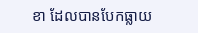ខា ដែលបានបែកធ្លាយ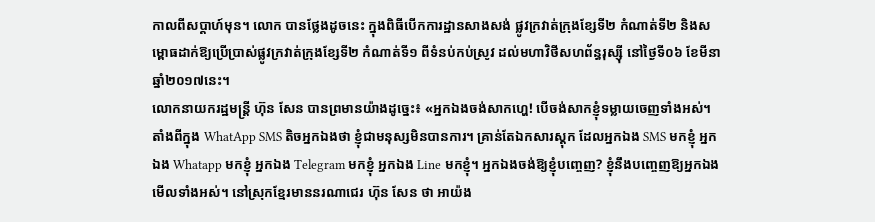កាលពីសប្តាហ៍មុន។ លោក បានថ្លែងដូចនេះ ក្នុងពិធីបើកការដ្ឋានសាងសង់ ផ្លូវក្រវាត់ក្រុងខ្សែទី២ កំណាត់ទី២ និងសម្ពោធដាក់ឱ្យប្រើប្រាស់ផ្លូវក្រវាត់ក្រុងខ្សែទី២ កំណាត់ទី១ ពីទំនប់កប់ស្រូវ ដល់មហាវិថីសហព័ន្ធរុស្ស៊ី នៅថ្ងៃទី០៦ ខែមីនា ឆ្នាំ២០១៧នេះ។
លោកនាយករដ្ឋមន្រ្តី ហ៊ុន សែន បានព្រមានយ៉ាងដូច្នេះ៖ «អ្នកឯងចង់សាកហ្ហេ! បើចង់សាកខ្ញុំទម្លាយចេញទាំងអស់។ តាំងពីក្នុង WhatApp SMS តិចអ្នកឯងថា ខ្ញុំជាមនុស្សមិនបានការ។ គ្រាន់តែឯកសារស្តុក ដែលអ្នកឯង SMS មកខ្ញុំ អ្នកឯង Whatapp មកខ្ញុំ អ្នកឯង Telegram មកខ្ញុំ អ្នកឯង Line មកខ្ញុំ។ អ្នកឯងចង់ឱ្យខ្ញុំបញ្ចេញ? ខ្ញុំនឹងបញ្ចេញឱ្យអ្នកឯងមើលទាំងអស់។ នៅស្រុកខ្មែរមាននរណាជេរ ហ៊ុន សែន ថា អាយ៉ង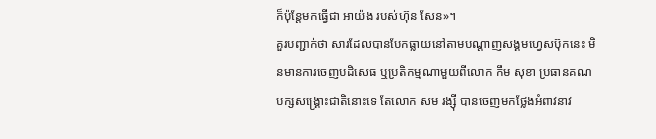ក៏ប៉ុន្តែមកធ្វើជា អាយ៉ង របស់ហ៊ុន សែន»។
គួរបញ្ជាក់ថា សារដែលបានបែកធ្លាយនៅតាមបណ្តាញសង្គមហ្វេសប៊ុកនេះ មិនមានការចេញបដិសេធ ឬប្រតិកម្មណាមួយពីលោក កឹម សុខា ប្រធានគណបក្សសង្រ្គោះជាតិនោះទេ តែលោក សម រង្ស៊ី បានចេញមកថ្លែងអំពាវនាវ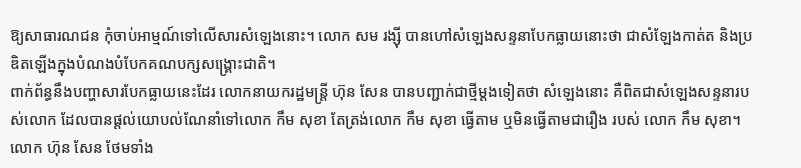ឱ្យសាធារណជន កុំចាប់អាម្មណ៍ទៅលើសារសំឡេងនោះ។ លោក សម រង្ស៊ី បានហៅសំឡេងសន្ទនាបែកធ្លាយនោះថា ជាសំឡែងកាត់ត និងប្រឌិតឡើងក្នុងបំណងបំបែកគណបក្សសង្រ្គោះជាតិ។
ពាក់ព័ន្ធនឹងបញ្ហាសារបែកធ្លាយនេះដែរ លោកនាយករដ្ឋមន្រ្តី ហ៊ុន សែន បានបញ្ជាក់ជាថ្មីម្តងទៀតថា សំឡេងនោះ គឺពិតជាសំឡេងសន្ទនារបស់លោក ដែលបានផ្តល់យោបល់ណែនាំទៅលោក កឹម សុខា តែត្រង់លោក កឹម សុខា ធ្វើតាម ឬមិនធ្វើតាមជារឿង របស់ លោក កឹម សុខា។ លោក ហ៊ុន សែន ថែមទាំង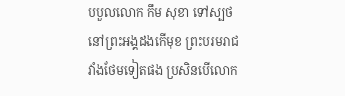បបួលលោក កឹម សុខា ទៅស្បថនៅព្រះអង្គដងកើមុខ ព្រះបរមរាជវាំងថែមទៀតផង ប្រសិនបើលោក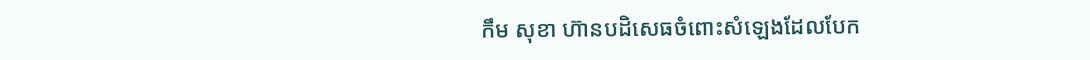កឹម សុខា ហ៊ានបដិសេធចំពោះសំឡេងដែលបែក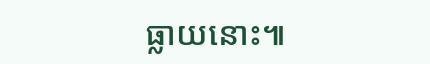ធ្លាយនោះ៕